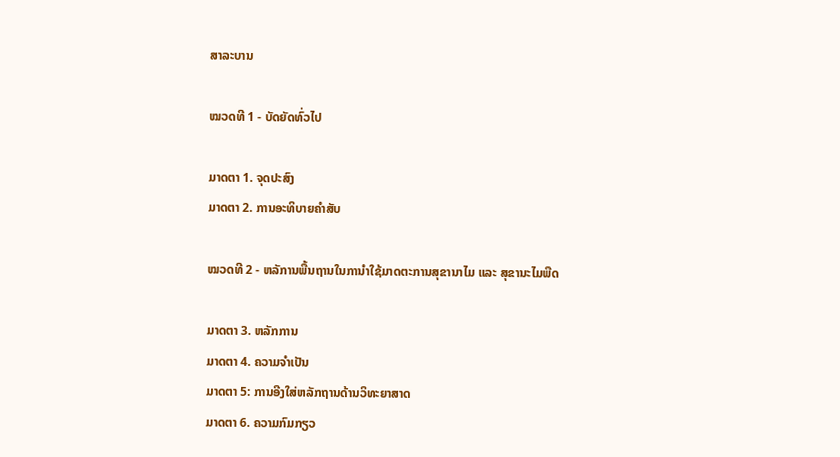ສາລະບານ

ໝວດທີ 1 - ບັດຍັດທົ່ວໄປ

ມາດຕາ 1. ຈຸດປະສົງ
ມາດຕາ 2. ການອະທິບາຍຄໍາສັບ

ໝວດທີ 2 - ຫລັການພື້ນຖານໃນການໍາໃຊ້ມາດຕະການສຸຂານາໄມ ແລະ ສຸຂານະໄມພືດ

ມາດຕາ 3. ຫລັກການ
ມາດຕາ 4. ຄວາມຈໍາເປັນ
ມາດຕາ 5: ການອີງໃສ່ຫລັກຖານດ້ານວິທະຍາສາດ
ມາດຕາ 6. ຄວາມກົມກຽວ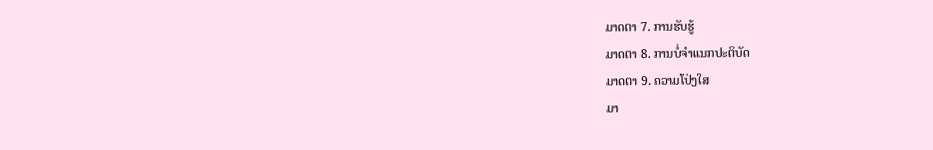ມາດຕາ 7. ການຮັບຮູ້
ມາດຕາ 8. ການບໍ່ຈໍາແນກປະຕິບັດ
ມາດຕາ 9. ຄວາມໂປ່ງໃສ
ມາ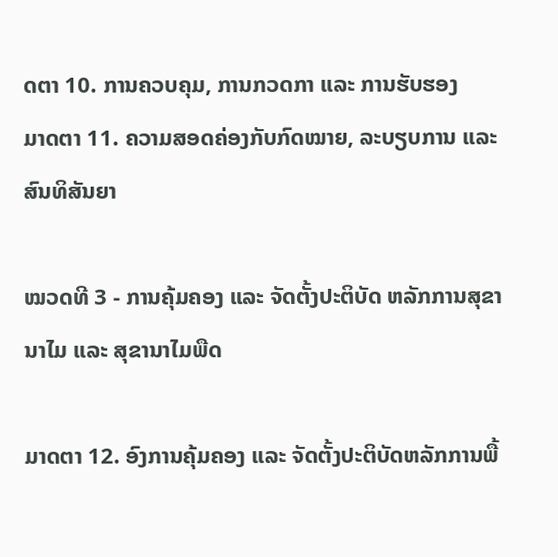ດຕາ 10. ການຄວບຄຸມ, ການກວດກາ ແລະ ການຮັບຮອງ
ມາດຕາ 11. ຄວາມສອດຄ່ອງກັບກົດໝາຍ, ລະບຽບການ ແລະ ສົນທິສັນຍາ

ໝວດທີ 3 - ການຄຸ້ມຄອງ ແລະ ຈັດຕັ້ງປະຕິບັດ ຫລັກການສຸຂານາໄມ ແລະ ສຸຂານາໄມພືດ

ມາດຕາ 12. ອົງການຄຸ້ມຄອງ ແລະ ຈັດຕັ້ງປະຕິບັດຫລັກການພື້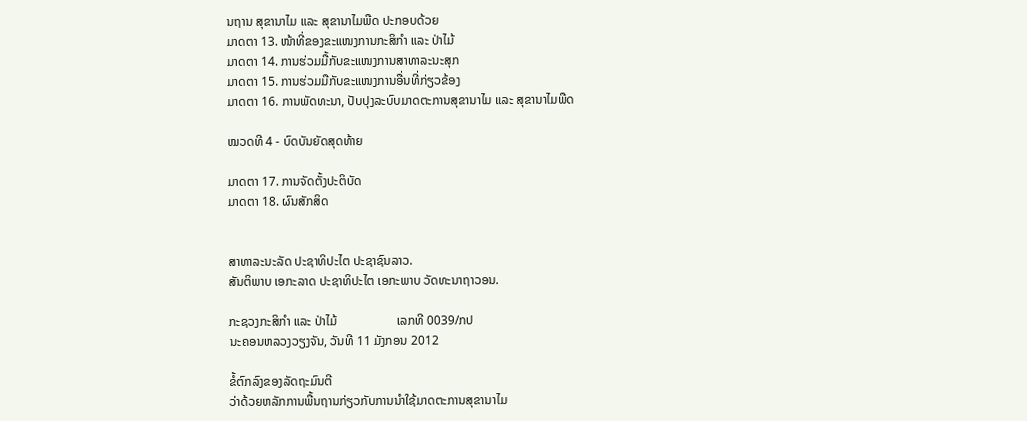ນຖານ ສຸຂານາໄມ ແລະ ສຸຂານາໄມພືດ ປະກອບດ້ວຍ
ມາດຕາ 13. ໜ້າທີ່ຂອງຂະແໜງການກະສິກໍາ ແລະ ປ່າໄມ້
ມາດຕາ 14. ການຮ່ວມມື້ກັບຂະແໜງການສາທາລະນະສຸກ
ມາດຕາ 15. ການຮ່ວມມືກັບຂະແໜງການອື່ນທີ່ກ່ຽວຂ້ອງ
ມາດຕາ 16. ການພັດທະນາ, ປັບປຸງລະບົບມາດຕະການສຸຂານາໄມ ແລະ ສຸຂານາໄມພືດ

ໝວດທີ 4 - ບົດບັນຍັດສຸດທ້າຍ

ມາດຕາ 17. ການຈັດຕັ້ງປະຕິບັດ
ມາດຕາ 18. ຜົນສັກສິດ


ສາທາລະນະລັດ ປະຊາທິປະໄຕ ປະຊາຊົນລາວ.
ສັນຕິພາບ ເອກະລາດ ປະຊາທິປະໄຕ ເອກະພາບ ວັດທະນາຖາວອນ.

ກະຊວງກະສິກໍາ ແລະ ປ່າໄມ້                   ເລກທີ 0039/ກປ
ນະຄອນຫລວງວຽງຈັນ, ວັນທີ 11 ມັງກອນ 2012

ຂໍ້ຕົກລົງຂອງລັດຖະມົນຕີ
ວ່າດ້ວຍຫລັກການພື້ນຖານກ່ຽວກັບການນໍາໃຊ້ມາດຕະການສຸຂານາໄມ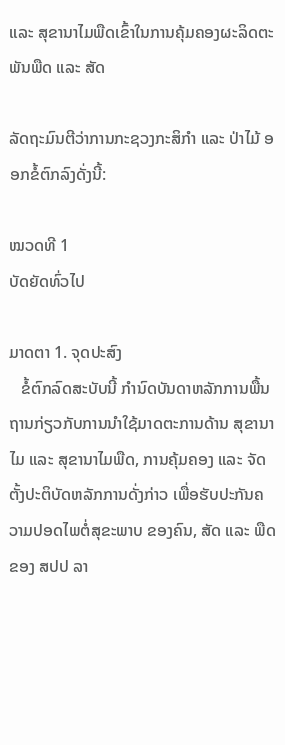ແລະ ສຸຂານາໄມພືດເຂົ້າໃນການຄຸ້ມຄອງຜະລິດຕະພັນພືດ ແລະ ສັດ

ລັດຖະມົນຕີວ່າການກະຊວງກະສິກໍາ ແລະ ປ່າໄມ້ ອອກຂໍ້ຕົກລົງດັ່ງນີ້:

ໝວດທີ 1
ບັດຍັດທົ່ວໄປ

ມາດຕາ 1. ຈຸດປະສົງ
   ຂໍ້ຕົກລົດສະບັບນີ້ ກໍານົດບັນດາຫລັກການພື້ນຖານກ່ຽວກັບການນໍາໃຊ້ມາດຕະການດ້ານ ສຸຂານາໄມ ແລະ ສຸຂານາໄມພືດ, ການຄຸ້ມຄອງ ແລະ ຈັດຕັ້ງປະຕິບັດຫລັກການດັ່ງກ່າວ ເພື່ອຮັບປະກັນຄວາມປອດໄພຕໍ່ສຸຂະພາບ ຂອງຄົນ, ສັດ ແລະ ພືດຂອງ ສປປ ລາ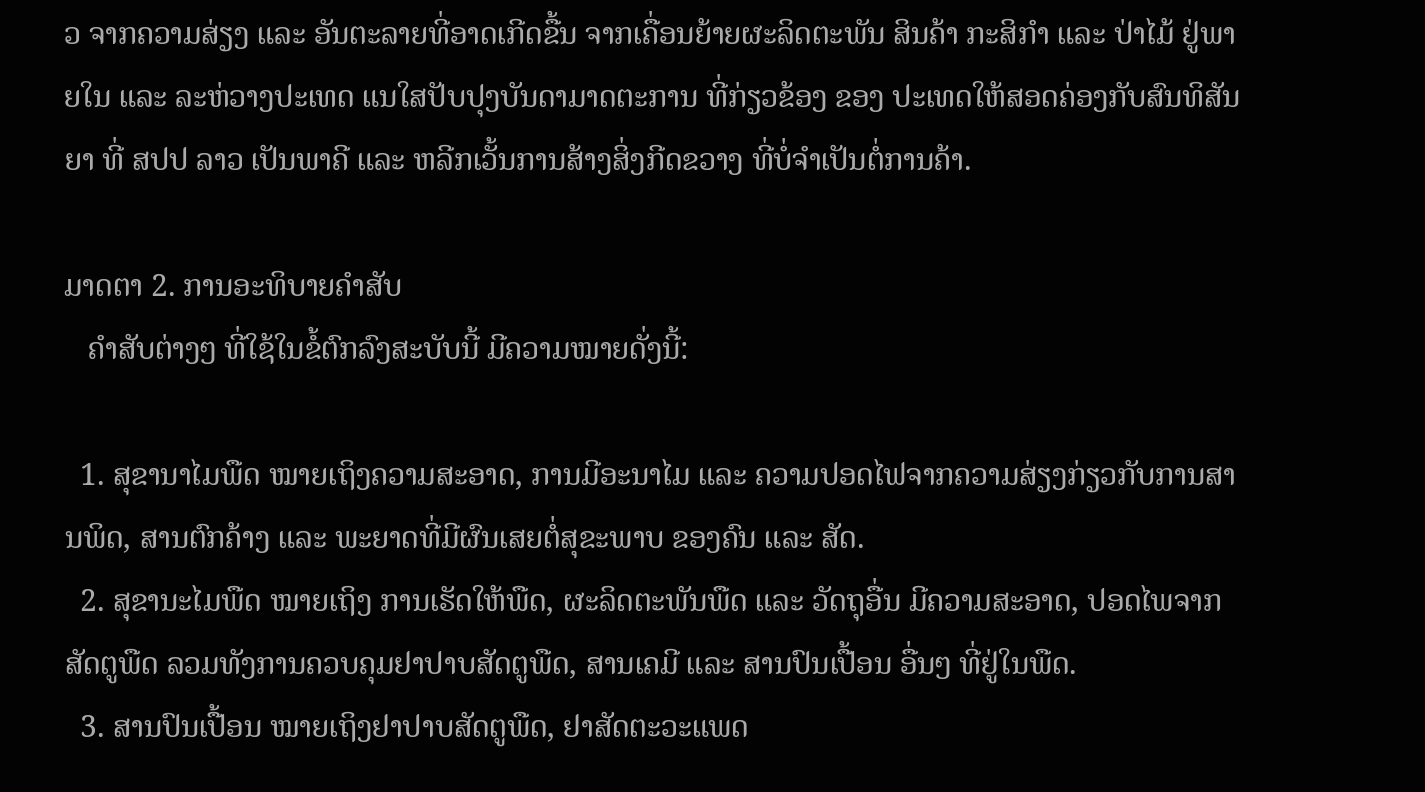ວ ຈາກຄວາມສ່ຽງ ແລະ ອັນຕະລາຍທີ່ອາດເກີດຂື້ນ ຈາກເຄື່ອນຍ້າຍຜະລິດຕະພັນ ສິນຄ້າ ກະສິກໍາ ແລະ ປ່າໄມ້ ຢູ່ພາຍໃນ ແລະ ລະຫ່ວາງປະເທດ ແນໃສປັບປຸງບັນດາມາດຕະການ ທີ່ກ່ຽວຂ້ອງ ຂອງ ປະເທດໃຫ້ສອດຄ່ອງກັບສົນທິສັນຍາ ທີ່ ສປປ ລາວ ເປັນພາຄີ ແລະ ຫລີກເວັ້ນການສ້າງສິ່ງກີດຂວາງ ທີ່ບໍ່ຈໍາເປັນຕໍ່ການຄ້າ.

ມາດຕາ 2. ການອະທິບາຍຄໍາສັບ
   ຄໍາສັບຕ່າງໆ ທີ່ໃຊ້ໃນຂໍ້ຕົກລົງສະບັບນີ້ ມີຄວາມໝາຍດັ່ງນີ້:

  1. ສຸຂານາໄມພືດ ໝາຍເຖິງຄວາມສະອາດ, ການມີອະນາໄມ ແລະ ຄວາມປອດໄຟຈາກຄວາມສ່ຽງກ່ຽວກັບການສານພິດ, ສານຕົກຄ້າງ ແລະ ພະຍາດທີ່ມີຜົນເສຍຕໍ່ສຸຂະພາບ ຂອງຄົນ ແລະ ສັດ.
  2. ສຸຂານະໄມພືດ ໝາຍເຖິງ ການເຮັດໃຫ້ພືດ, ຜະລິດຕະພັນພືດ ແລະ ວັດຖຸອື່ນ ມີຄວາມສະອາດ, ປອດໄພຈາກສັດຕູພືດ ລວມທັງການຄວບຄຸມຢາປາບສັດຕູພືດ, ສານເຄມີ ແລະ ສານປົນເປື້ອນ ອື່ນໆ ທີ່ຢູ່ໃນພືດ.
  3. ສານປົນເປື້ອນ ໝາຍເຖິງຢາປາບສັດຕູພືດ, ຢາສັດຕະວະແພດ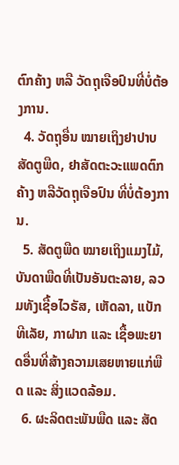ຕົກຄ້າງ ຫລື ວັດຖຸເຈືອປົນທີ່ບໍ່ຕ້ອງການ.
  4. ວັດຖຸອື່ນ ໝາຍເຖິງຢາປາບສັດຕູພືດ, ຢາສັດຕະວະແພດຕົກຄ້າງ ຫລືວັດຖຸເຈືອປົນ ທີ່ບໍ່ຕ້ອງການ.
  5. ສັດຕູພືດ ໝາຍເຖິງແມງໄມ້, ບັນດາພືດທີ່ເປັນອັນຕະລາຍ, ລວມທັງເຊື້ອໄວຣັສ, ເຫັດລາ, ແບັກທີເລັຍ, ກາຝາກ ແລະ ເຊື້ອພະຍາດອື່ນທີ່ສ້າງຄວາມເສຍຫາຍແກ່ພືດ ແລະ ສິ່ງແວດລ້ອມ.
  6. ຜະລິດຕະພັນພືດ ແລະ ສັດ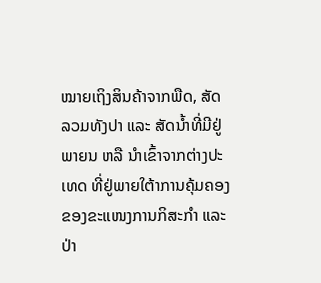ໝາຍເຖິງສິນຄ້າຈາກພືດ, ສັດ ລວມທັງປາ ແລະ ສັດນ້ຳທີ່ມີຢູ່ພາຍນ ຫລື ນໍາເຂົ້າຈາກຕ່າງປະເທດ ທີ່ຢູ່ພາຍໃຕ້າການຄຸ້ມຄອງ ຂອງຂະແໜງການກິສະກໍາ ແລະ ປ່າ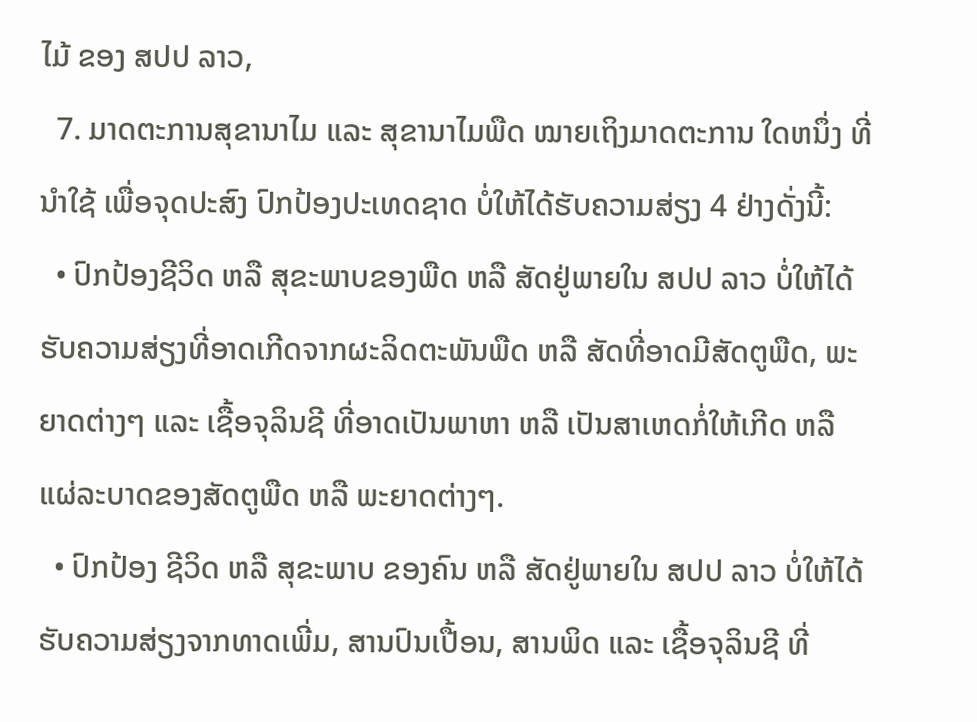ໄມ້ ຂອງ ສປປ ລາວ,
  7. ມາດຕະການສຸຂານາໄມ ແລະ ສຸຂານາໄມພືດ ໝາຍເຖິງມາດຕະການ ໃດຫນຶ່ງ ທີ່ນໍາໃຊ້ ເພື່ອຈຸດປະສົງ ປົກປ້ອງປະເທດຊາດ ບໍ່ໃຫ້ໄດ້ຮັບຄວາມສ່ຽງ 4 ຢ່າງດັ່ງນີ້:
  • ປົກປ້ອງຊີວິດ ຫລື ສຸຂະພາບຂອງພືດ ຫລື ສັດຢູ່ພາຍໃນ ສປປ ລາວ ບໍ່ໃຫ້ໄດ້ຮັບຄວາມສ່ຽງທີ່ອາດເກີດຈາກຜະລິດຕະພັນພືດ ຫລື ສັດທີ່ອາດມີສັດຕູພືດ, ພະຍາດຕ່າງໆ ແລະ ເຊື້ອຈຸລິນຊີ ທີ່ອາດເປັນພາຫາ ຫລື ເປັນສາເຫດກໍ່ໃຫ້ເກີດ ຫລື ແຜ່ລະບາດຂອງສັດຕູພືດ ຫລື ພະຍາດຕ່າງໆ.
  • ປົກປ້ອງ ຊີວິດ ຫລື ສຸຂະພາບ ຂອງຄົນ ຫລື ສັດຢູ່ພາຍໃນ ສປປ ລາວ ບໍ່ໃຫ້ໄດ້ຮັບຄວາມສ່ຽງຈາກທາດເພີ່ມ, ສານປົນເປື້ອນ, ສານພິດ ແລະ ເຊື້ອຈຸລິນຊີ ທີ່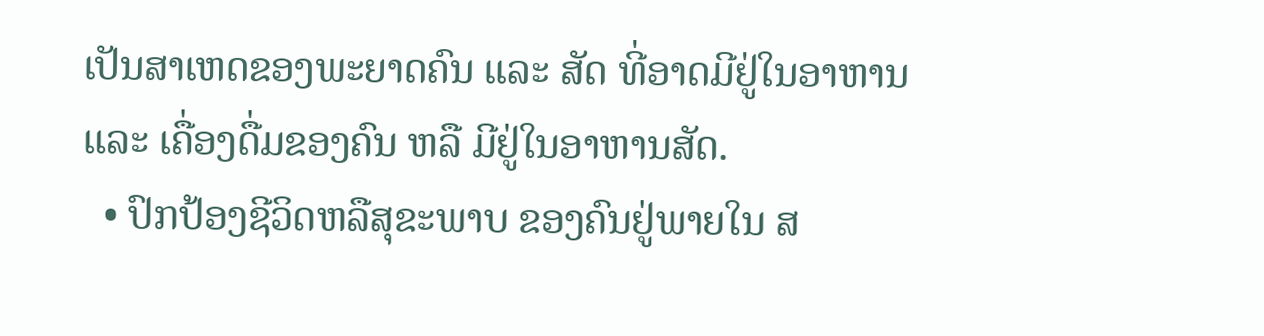ເປັນສາເຫດຂອງພະຍາດຄົນ ແລະ ສັດ ທີ່ອາດມີຢູ່ໃນອາຫານ ແລະ ເຄື່ອງດື່ມຂອງຄົນ ຫລື ມີຢູ່ໃນອາຫານສັດ.
  • ປົກປ້ອງຊີວິດຫລືສຸຂະພາບ ຂອງຄົນຢູ່ພາຍໃນ ສ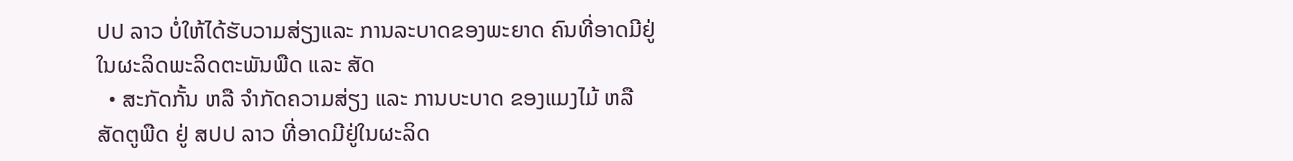ປປ ລາວ ບໍ່ໃຫ້ໄດ້ຮັບວາມສ່ຽງແລະ ການລະບາດຂອງພະຍາດ ຄົນທີ່ອາດມີຢູ່ໃນຜະລິດພະລິດຕະພັນພືດ ແລະ ສັດ
  • ສະກັດກັ້ນ ຫລື ຈໍາກັດຄວາມສ່ຽງ ແລະ ການບະບາດ ຂອງແມງໄມ້ ຫລື ສັດຕູພືດ ຢູ່ ສປປ ລາວ ທີ່ອາດມີຢູ່ໃນຜະລິດ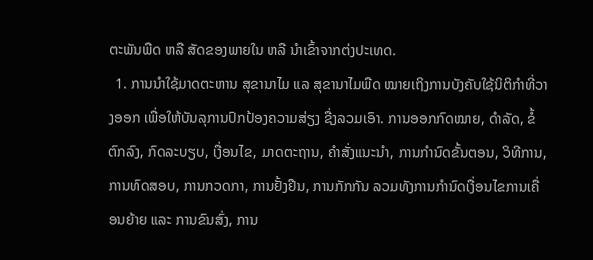ຕະພັນພືດ ຫລື ສັດຂອງພາຍໃນ ຫລື ນໍາເຂົ້າຈາກຕ່ງປະເທດ.
  1. ການນໍາໃຊ້ມາດຕະຫານ ສຸຂານາໄມ ແລ ສຸຂານາໄມພືດ ໝາຍເຖິງການບັງຄັບໃຊ້ນິຕິກໍາທີ່ວາງອອກ ເພື່ອໃຫ້ບັນລຸການປົກປ້ອງຄວາມສ່ຽງ ຊື່ງລວມເອົາ. ການອອກກົດໝາຍ, ດໍາລັດ, ຂໍ້ຕົກລົງ, ກົດລະບຽບ, ເງື່ອນໄຂ, ມາດຕະຖານ, ຄໍາສັ່ງແນະນໍາ, ການກໍານົດຂັ້ນຕອນ, ວິທີການ, ການທົດສອບ, ການກວດກາ, ການຢັ້ງຢືນ, ການກັກກັນ ລວມທັງການກໍານົດເງື່ອນໄຂການເຄື່ອນຍ້າຍ ແລະ ການຂົນສົ່ງ, ການ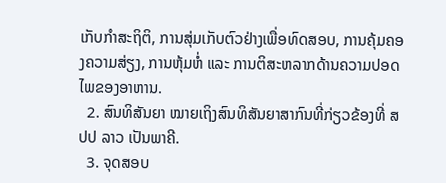ເກັບກໍາສະຖິຕິ, ການສຸ່ມເກັບຕົວຢ່າງເພື່ອທົດສອບ, ການຄຸ້ມຄອງຄວາມສ່ຽງ, ການຫຸ້ມຫໍ່ ແລະ ການຕິສະຫລາກດ້ານຄວາມປອດໄພຂອງອາຫານ.
  2. ສົນທິສັນຍາ ໝາຍເຖິງສົນທິສັນຍາສາກົນທີ່ກ່ຽວຂ້ອງທີ່ ສປປ ລາວ ເປັນພາຄີ.
  3. ຈຸດສອບ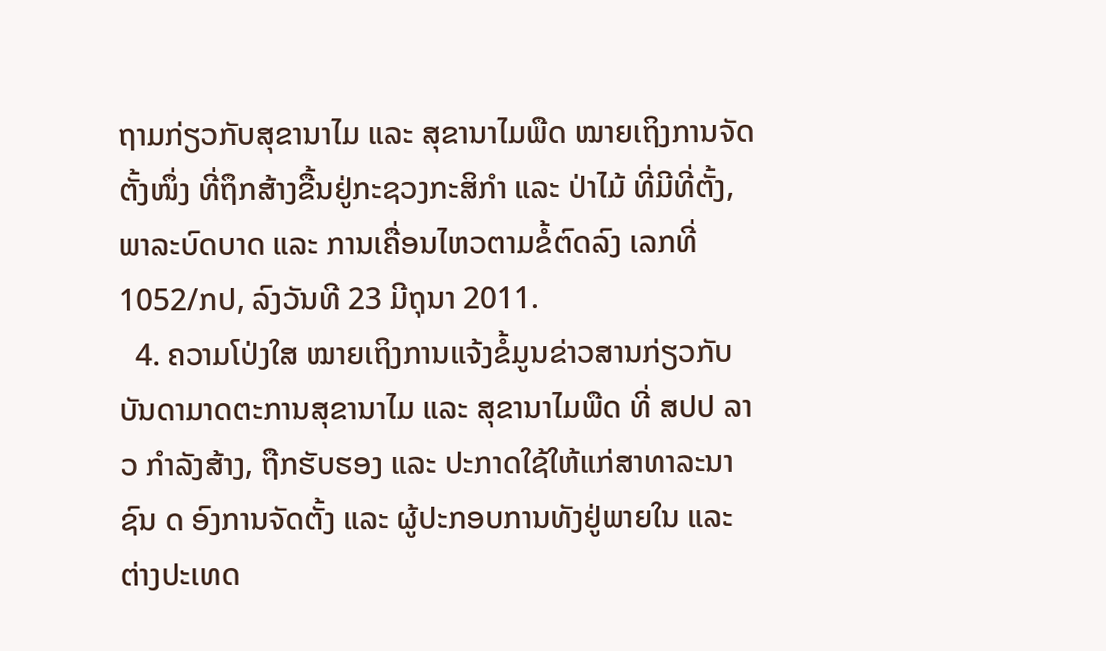ຖາມກ່ຽວກັບສຸຂານາໄມ ແລະ ສຸຂານາໄມພືດ ໝາຍເຖິງການຈັດຕັ້ງໜຶ່ງ ທີ່ຖຶກສ້າງຂື້ນຢູ່ກະຊວງກະສິກໍາ ແລະ ປ່າໄມ້ ທີ່ມີທີ່ຕັ້ງ, ພາລະບົດບາດ ແລະ ການເຄື່ອນໄຫວຕາມຂໍ້ຕົດລົງ ເລກທີ່ 1052/ກປ, ລົງວັນທີ 23 ມີຖຸນາ 2011.
  4. ຄວາມໂປ່ງໃສ ໝາຍເຖິງການແຈ້ງຂໍ້ມູນຂ່າວສານກ່ຽວກັບບັນດາມາດຕະການສຸຂານາໄມ ແລະ ສຸຂານາໄມພືດ ທີ່ ສປປ ລາວ ກໍາລັງສ້າງ, ຖືກຮັບຮອງ ແລະ ປະກາດໃຊ້ໃຫ້ແກ່ສາທາລະນາຊົນ ດ ອົງການຈັດຕັ້ງ ແລະ ຜູ້ປະກອບການທັງຢູ່ພາຍໃນ ແລະ ຕ່າງປະເທດ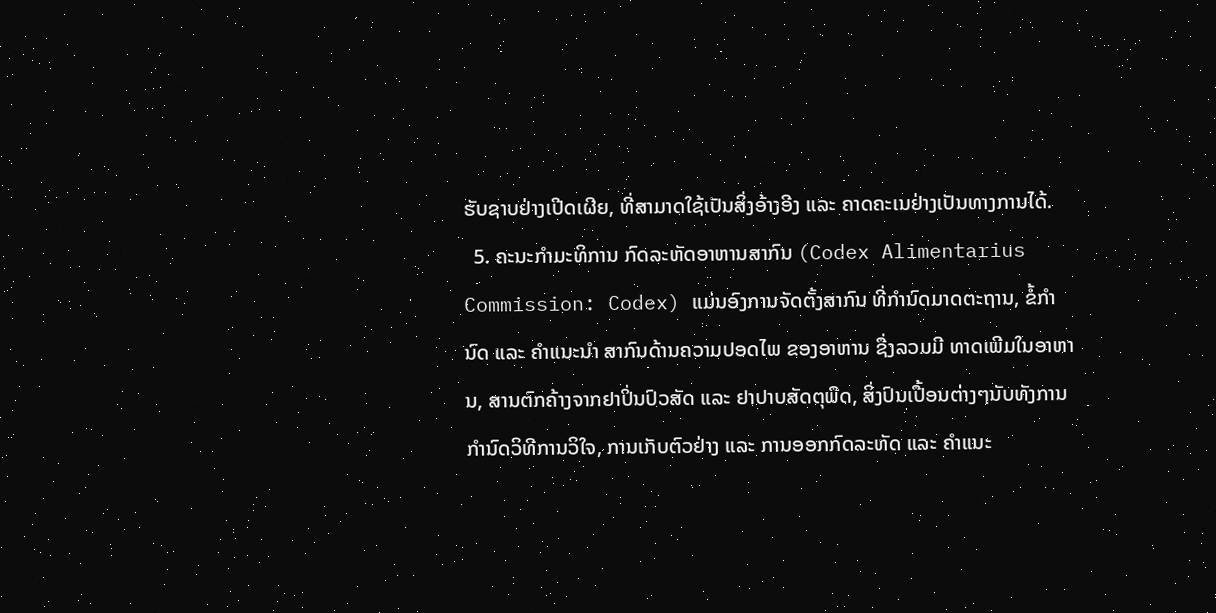ຮັບຊາບຢ່າງເປີດເຜີຍ, ທີ່ສາມາດໃຊ້ເປັນສິ່ງອ້າງອີງ ແລະ ຄາດຄະເນຢ່າງເປັນທາງການໄດ້.
  5. ຄະນະກໍາມະທິການ ກົດລະຫັດອາຫານສາກົນ (Codex Alimentarius Commission: Codex) ແມ່ນອົງການຈັດຕັ້ງສາກົນ ທີ່ກໍານົດມາດຕະຖານ, ຂໍ້ກໍານົດ ແລະ ຄໍາແນະນໍາ ສາກົນດ້ານຄວາມປອດໄພ ຂອງອາຫານ ຊື່ງລວມມີ ທາດເພີມໃນອາຫານ, ສານຕົກຄ້າງຈາກຢາປິ່ນປົວສັດ ແລະ ຢາປາບສັດຕຸພືດ, ສິ່ງປົນເປື້ອນຕ່າງໆນັບທັງການກໍານົດວິທີການວິໃຈ, ການເກັບຕົວຢ່າງ ແລະ ການອອກກົດລະຫັດ ແລະ ຄໍາແນະ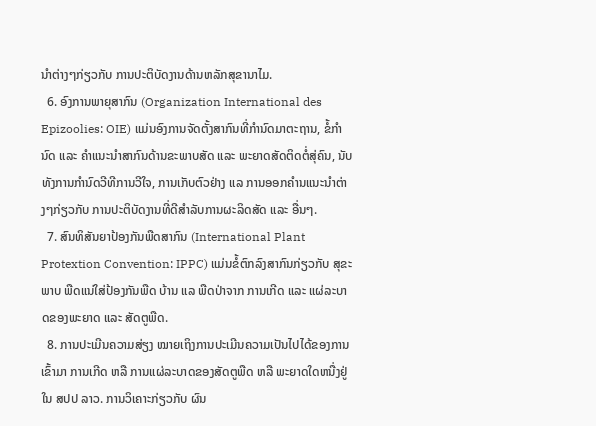ນໍາຕ່າງໆກ່ຽວກັບ ການປະຕິບັດງານດ້ານຫລັກສຸຂານາໄມ.
  6. ອົງການພາຍຸສາກົນ (Organization International des Epizoolies: OIE) ແມ່ນອົງການຈັດຕັ້ງສາກົນທີ່ກໍານົດມາຕະຖານ, ຂໍ້ກໍານົດ ແລະ ຄໍາແນະນໍາສາກົນດ້ານຂະພາບສັດ ແລະ ພະຍາດສັດຕິດຕໍ່ສຸ່ຄົນ, ນັບທັງການກໍານົດວີທີການວີໃຈ, ການເກັບຕົວຢ່າງ ແລ ການອອກຄໍານແນະນໍາຕ່າງໆກ່ຽວກັບ ການປະຕິບັດງານທີ່ດີສໍາລັບການຜະລິດສັດ ແລະ ອື່ນໆ.
  7. ສົນທິສັນຍາປ້ອງກັນພືດສາກົນ (International Plant Protextion Convention: IPPC) ແມ່ນຂໍ້ຕົກລົງສາກົນກ່ຽວກັບ ສຸຂະພາບ ພືດແນ່ໃສ່ປ້ອງກັນພືດ ບ້ານ ແລ ພືດປ່າຈາກ ການເກີດ ແລະ ແຜ່ລະບາດຂອງພະຍາດ ແລະ ສັດຕູພືດ.
  8. ການປະເມີນຄວາມສ່ຽງ ໝາຍເຖິງການປະເມີນຄວາມເປັນໄປໄດ້ຂອງການເຂົ້າມາ ການເກີດ ຫລື ການແຜ່ລະບາດຂອງສັດຕູພືດ ຫລື ພະຍາດໃດຫນື່ງຢູ່ໃນ ສປປ ລາວ. ການວິເຄາະກ່ຽວກັບ ຜົນ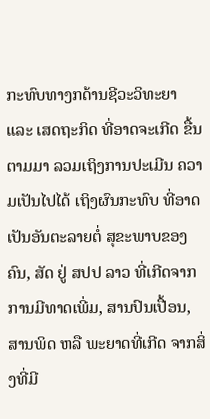ກະທົບທາງກດ້ານຊີວະວິທະຍາ ແລະ ເສດຖະກິດ ທີ່ອາດຈະເກີດ ຂື້ນຕາມມາ ລວມເຖິງການປະເມີນ ຄວາມເປັນໄປໄດ້ ເຖິງຜົນກະທົບ ທີ່ອາດເປັນອັນຕະລາຍຕໍ່ ສຸຂະພາບຂອງຄົນ, ສັດ ຢູ່ ສປປ ລາວ ທີ່ເກີດຈາກການມີທາດເພີ່ມ, ສານປົນເປື້ອນ, ສານພິດ ຫລື ພະຍາດທີ່ເກີດ ຈາກສິ່ງທີ່ມີ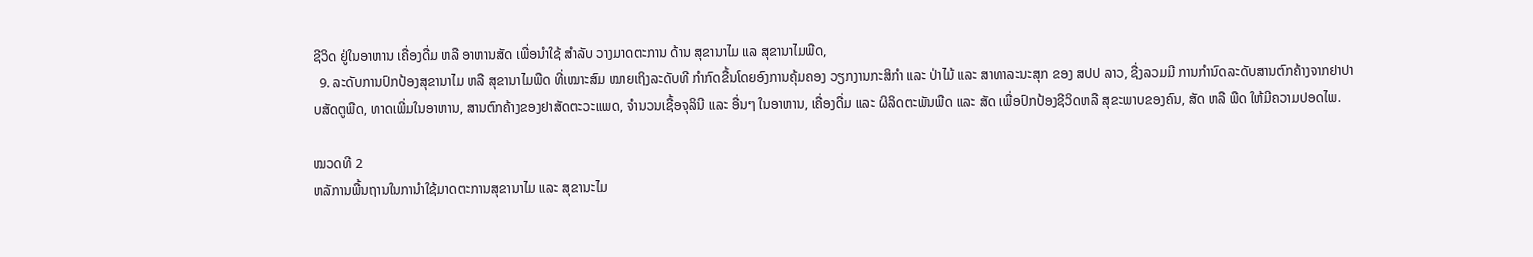ຊີວິດ ຢູ່ໃນອາຫານ ເຄື່ອງດື່ມ ຫລື ອາຫານສັດ ເພື່ອນໍາໃຊ້ ສໍາລັບ ວາງມາດຕະການ ດ້ານ ສຸຂານາໄມ ແລ ສຸຂານາໄມພືດ,
  9. ລະດັບການປົກປ້ອງສຸຂານາໄມ ຫລື ສຸຂານາໄມພືດ ທີ່ເໝາະສົມ ໝາຍເຖິງລະດັບທີ ກໍາກົດຂື້ນໂດຍອົງການຄຸ້ມຄອງ ວຽກງານກະສິກໍາ ແລະ ປ່າໄມ້ ແລະ ສາທາລະນະສຸກ ຂອງ ສປປ ລາວ, ຊື່ງລວມມີ ການກໍານົດລະດັບສານຕົກຄ້າງຈາກຢາປາບສັດຕູພືດ, ທາດເພີ່ມໃນອາຫານ, ສານຕົກຄ້າງຂອງຢາສັດຕະວະແພດ, ຈໍານວນເຊື້ອຈຸລິນີ ແລະ ອື່ນໆ ໃນອາຫານ, ເຄື່ອງດື່ມ ແລະ ຜິລິດຕະພັນພືດ ແລະ ສັດ ເພື່ອປົກປ້ອງຊີວິດຫລື ສຸຂະພາບຂອງຄົນ, ສັດ ຫລື ພືດ ໃຫ້ມີຄວາມປອດໄພ.

ໝວດທີ 2
ຫລັການພື້ນຖານໃນການໍາໃຊ້ມາດຕະການສຸຂານາໄມ ແລະ ສຸຂານະໄມ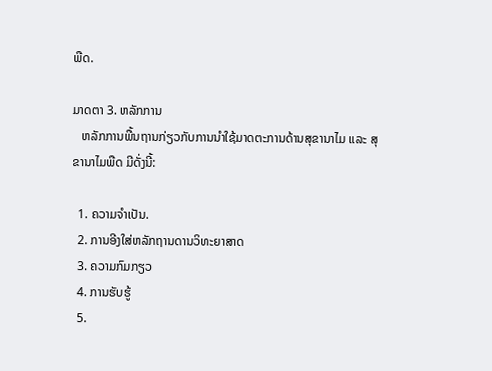ພືດ.

ມາດຕາ 3. ຫລັກການ
   ຫລັກການພື້ນຖານກ່ຽວກັບການນໍາໃຊ້ມາດຕະການດ້ານສຸຂານາໄມ ແລະ ສຸຂານາໄມພືດ ມີດັ່ງນີ້:

  1. ຄວາມຈໍາເປັນ.
  2. ການອີງໃສ່ຫລັກຖານດານວິທະຍາສາດ
  3. ຄວາມກົມກຽວ
  4. ການຮັບຮູ້
  5.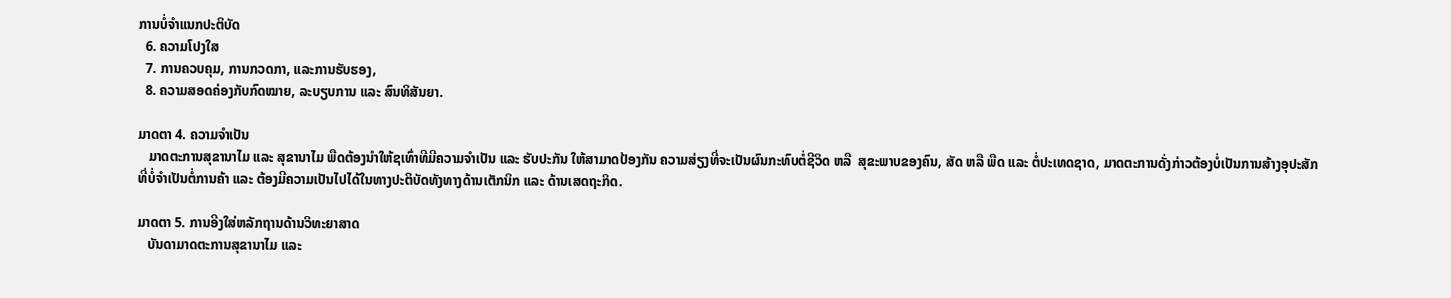ການບໍ່ຈໍາແນກປະຕິບັດ
  6. ຄວາມໂປງໃສ
  7. ການຄວບຄຸມ, ການກວດກາ, ແລະການຮັບຮອງ,
  8. ຄວາມສອດຄ່ອງກັບກົດໝາຍ, ລະບຽບການ ແລະ ສົນທິສັນຍາ.

ມາດຕາ 4. ຄວາມຈໍາເປັນ
   ມາດຕະການສຸຂານາໄມ ແລະ ສຸຂານາໄມ ພືດຕ້ອງນໍາໃຫ້ຊເທົ່າທີມີຄວາມຈໍາເປັນ ແລະ ຮັບປະກັນ ໃຫ້ສາມາດປ້ອງກັນ ຄວາມສ່ຽງທີ່ຈະເປັນຜົນກະທົບຕໍ່ຊີວິດ ຫລື  ສຸຂະພາບຂອງຄົນ, ສັດ ຫລື ພືດ ແລະ ຕໍ່ປະເທດຊາດ, ມາດຕະການດັ່ງກ່າວຕ້ອງບໍ່ເປັນການສ້າງອຸປະສັກ ທີ່ບໍ່ຈໍາເປັນຕໍ່ການຄ້າ ແລະ ຕ້ອງມີຄວາມເປັນໄປໄດ້ໃນທາງປະຕິບັດທັງທາງດ້ານເຕັກນິກ ແລະ ດ້ານເສດຖະກິດ.

ມາດຕາ 5. ການອີງໃສ່ຫລັກຖານດ້ານວິທະຍາສາດ
   ບັນດາມາດຕະການສຸຂານາໄມ ແລະ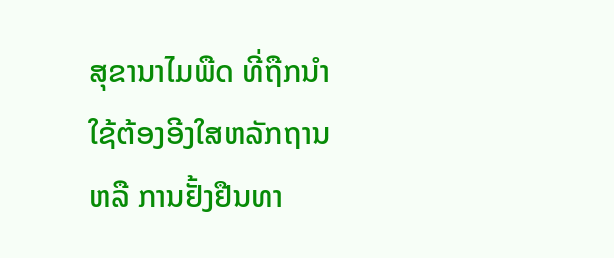ສຸຂານາໄມພືດ ທີ່ຖືກນໍາໃຊ້ຕ້ອງອີງໃສຫລັກຖານ ຫລື ການຢັ້ງຢືນທາ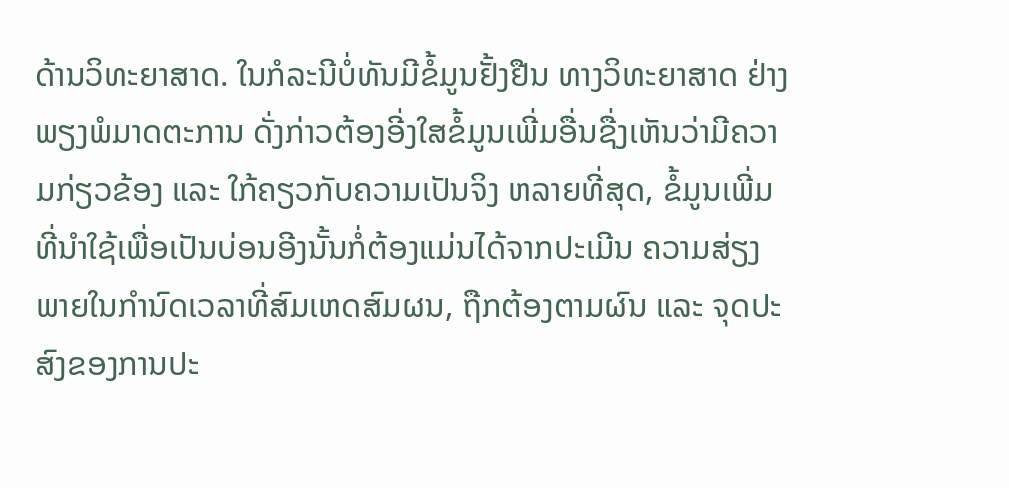ດ້ານວິທະຍາສາດ. ໃນກໍລະນີບໍ່ທັນມີຂໍ້ມູນຢັ້ງຢືນ ທາງວິທະຍາສາດ ຢ່າງພຽງພໍມາດຕະການ ດັ່ງກ່າວຕ້ອງອີ່ງໃສຂໍ້ມູນເພີ່ມອື່ນຊື່ງເຫັນວ່າມີຄວາມກ່ຽວຂ້ອງ ແລະ ໃກ້ຄຽວກັບຄວາມເປັນຈິງ ຫລາຍທີ່ສຸດ, ຂໍ້ມູນເພີ່ມທີ່ນໍາໃຊ້ເພື່ອເປັນບ່ອນອີງນັ້ນກໍ່ຕ້ອງແມ່ນໄດ້ຈາກປະເມີນ ຄວາມສ່ຽງ ພາຍໃນກໍານົດເວລາທີ່ສົມເຫດສົມຜນ, ຖືກຕ້ອງຕາມຜົນ ແລະ ຈຸດປະສົງຂອງການປະ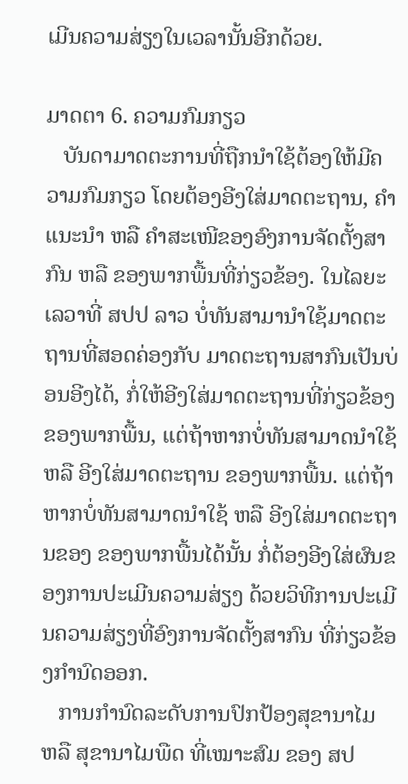ເມີນຄວາມສ່ຽງໃນເວລານັ້ນອີກດ້ວຍ.

ມາດຕາ 6. ຄວາມກົມກຽວ
   ບັນດາມາດຕະການທີ່ຖືກນໍາໃຊ້ຕ້ອງໃຫ້ມີຄວາມກົມກຽວ ໂດຍຕ້ອງອີງໃສ່ມາດຕະຖານ, ຄໍາແນະນໍາ ຫລື ຄໍາສະເໜີຂອງອົງການຈັດຕັ້ງສາກົນ ຫລື ຂອງພາກພື້ນທີ່ກ່ຽວຂ້ອງ. ໃນໄລຍະເລວາທີ່ ສປປ ລາວ ບໍ່ທັນສາມານໍາໃຊ້ມາດຕະຖານທີ່ສອດຄ່ອງກັບ ມາດຕະຖານສາກົນເປັນບ່ອນອີງໄດ້, ກໍ່ໃຫ້ອີງໃສ່ມາດຕະຖານທີ່ກ່ຽວຂ້ອງຂອງພາກພື້ນ, ແຕ່ຖ້າຫາກບໍ່ທັນສາມາດນໍາໃຊ້ ຫລື ອີງໃສ່ມາດຕະຖານ ຂອງພາກພື້ນ. ແຕ່ຖ້າຫາກບໍ່ທັນສາມາດນໍາໃຊ້ ຫລື ອີງໃສ່ມາດຕະຖານຂອງ ຂອງພາກພື້ນໄດ້ນັ້ນ ກໍ່ຕ້ອງອີງໃສ່ຜົນຂອງການປະເມີນຄວາມສ່ຽງ ດ້ວຍວິທີການປະເມີນຄວາມສ່ຽງທີ່ອົງການຈັດຕັ້ງສາກົນ ທີ່ກ່ຽວຂ້ອງກໍານົດອອກ.
   ການກໍານົດລະດັບການປົກປ້ອງສຸຂານາໄມ ຫລື ສຸຂານາໄມພືດ ທີ່ເໝາະສົມ ຂອງ ສປ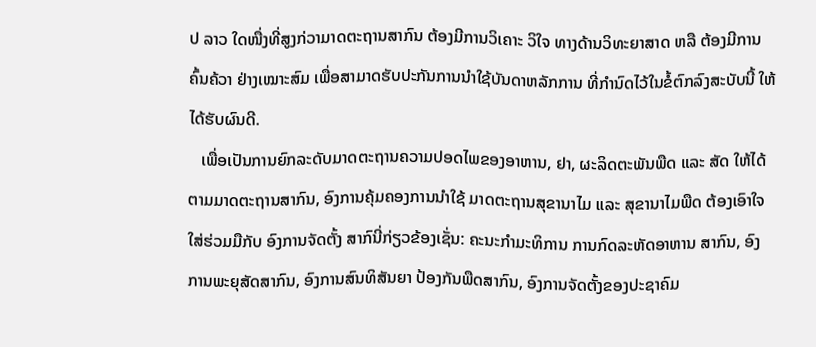ປ ລາວ ໃດໜື່ງທີ່ສູງກ່ວາມາດຕະຖານສາກົນ ຕ້ອງມີການວິເຄາະ ວິໃຈ ທາງດ້ານວິທະຍາສາດ ຫລື ຕ້ອງມີການຄົ້ນຄ້ວາ ຢ່າງເໝາະສົມ ເພື່ອສາມາດຮັບປະກັນການນໍາໃຊ້ບັນດາຫລັກການ ທີ່ກໍານົດໄວ້ໃນຂໍ້ຕົກລົງສະບັບນີ້ ໃຫ້ໄດ້ຮັບຜົນດີ.
   ເພື່ອເປັນການຍົກລະດັບມາດຕະຖານຄວາມປອດໄພຂອງອາຫານ, ຢາ, ຜະລິດຕະພັນພືດ ແລະ ສັດ ໃຫ້ໄດ້ຕາມມາດຕະຖານສາກົນ, ອົງການຄຸ້ມຄອງການນໍາໃຊ້ ມາດຕະຖານສຸຂານາໄມ ແລະ ສຸຂານາໄມພືດ ຕ້ອງເອົາໃຈໃສ່ຮ່ວມມືກັບ ອົງການຈັດຕັ້ງ ສາກົນີ່ກ່ຽວຂ້ອງເຊັ່ນ: ຄະນະກໍາມະທິການ ການກົດລະຫັດອາຫານ ສາກົນ, ອົງການພະຍຸສັດສາກົນ, ອົງການສົນທິສັນຍາ ປ້ອງກັນພືດສາກົນ, ອົງການຈັດຕັ້ງຂອງປະຊາຄົມ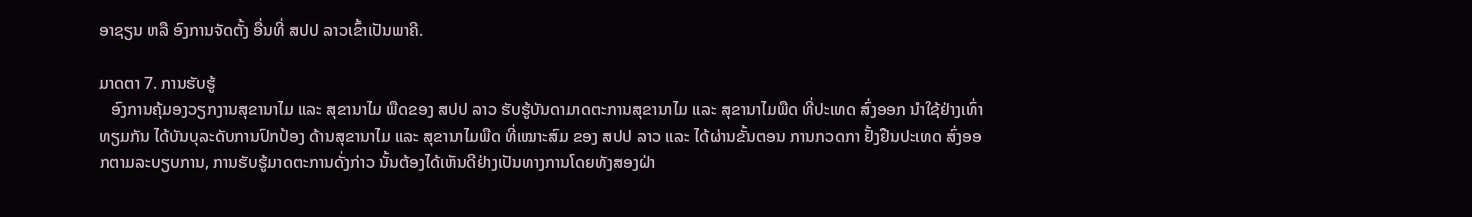ອາຊຽນ ຫລື ອົງການຈັດຕັ້ງ ອື່ນທີ່ ສປປ ລາວເຂົ້າເປັນພາຄີ.

ມາດຕາ 7. ການຮັບຮູ້
   ອົງການຄຸ້ມອງວຽກງານສຸຂານາໄມ ແລະ ສຸຂານາໄມ ພືດຂອງ ສປປ ລາວ ຮັບຮູ້ບັນດາມາດຕະການສຸຂານາໄມ ແລະ ສຸຂານາໄມພືດ ທີ່ປະເທດ ສົ່ງອອກ ນໍາໃຊ້ຢ່າງເທົ່າທຽມກັນ ໄດ້ບັນບຸລະດັບການປົກປ້ອງ ດ້ານສຸຂານາໄມ ແລະ ສຸຂານາໄມພືດ ທີ່ເໝາະສົມ ຂອງ ສປປ ລາວ ແລະ ໄດ້ຜ່ານຂັ້ນຕອນ ການກວດກາ ຢັ້ງຢືນປະເທດ ສົ່ງອອກຕາມລະບຽບການ, ການຮັບຮູ້ມາດຕະການດັ່ງກ່າວ ນັ້ນຕ້ອງໄດ້ເຫັນດີຢ່າງເປັນທາງການໂດຍທັງສອງຝ່າ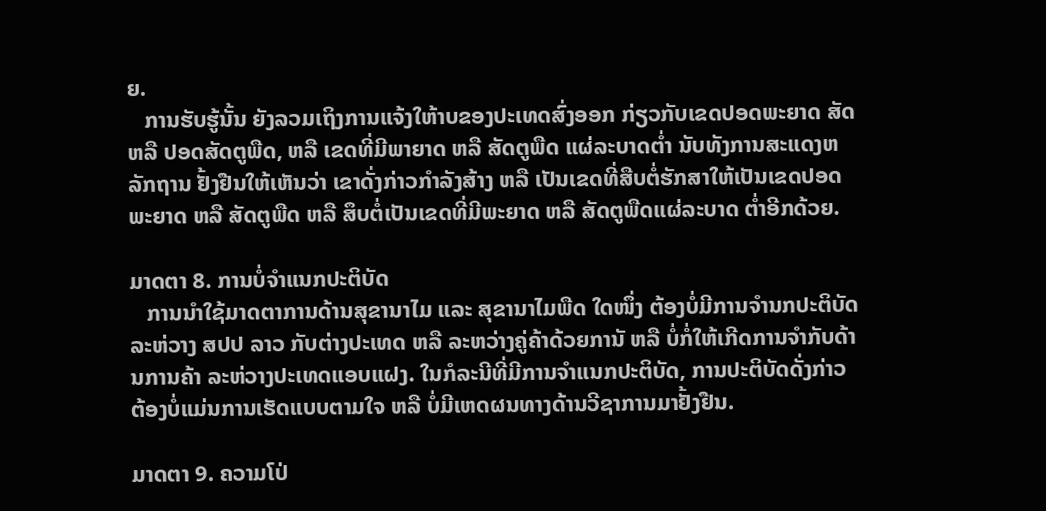ຍ.
   ການຮັບຮູ້ນັ້ນ ຍັງລວມເຖິງການແຈ້ງໃຫ້າບຂອງປະເທດສົ່ງອອກ ກ່ຽວກັບເຂດປອດພະຍາດ ສັດຫລື ປອດສັດຕູພືດ, ຫລື ເຂດທີ່ມີພາຍາດ ຫລື ສັດຕູພືດ ແຜ່ລະບາດຕໍ່າ ນັບທັງການສະແດງຫລັກຖານ ຢັ້ງຢືນໃຫ້ເຫັນວ່າ ເຂາດັ່ງກ່າວກໍາລັງສ້າງ ຫລື ເປັນເຂດທີ່ສືບຕໍ່ຮັກສາໃຫ້ເປັນເຂດປອດພະຍາດ ຫລື ສັດຕູພືດ ຫລື ສຶບຕໍ່ເປັນເຂດທີ່ມີພະຍາດ ຫລື ສັດຕູພືດແຜ່ລະບາດ ຕໍ່າອີກດ້ວຍ.

ມາດຕາ 8. ການບໍ່ຈໍາແນກປະຕິບັດ
   ການນໍາໃຊ້ມາດຕາການດ້ານສຸຂານາໄມ ແລະ ສຸຂານາໄມພືດ ໃດໜຶ່ງ ຕ້ອງບໍ່ມີການຈໍານກປະຕິບັດລະຫ່ວາງ ສປປ ລາວ ກັບຕ່າງປະເທດ ຫລື ລະຫວ່າງຄູ່ຄ້າດ້ວຍການັ ຫລື ບໍ່ກໍ່ໃຫ້ເກີດການຈໍາກັບດ້ານການຄ້າ ລະຫ່ວາງປະເທດແອບແຝງ. ໃນກໍລະນີທີ່ມີການຈໍາແນກປະຕິບັດ, ການປະຕິບັດດັ່ງກ່າວ ຕ້ອງບໍ່ແມ່ນການເຮັດແບບຕາມໃຈ ຫລື ບໍ່ມີເຫດຜນທາງດ້ານວີຊາການມາຢັ້ງຢືນ.

ມາດຕາ 9. ຄວາມໂປ່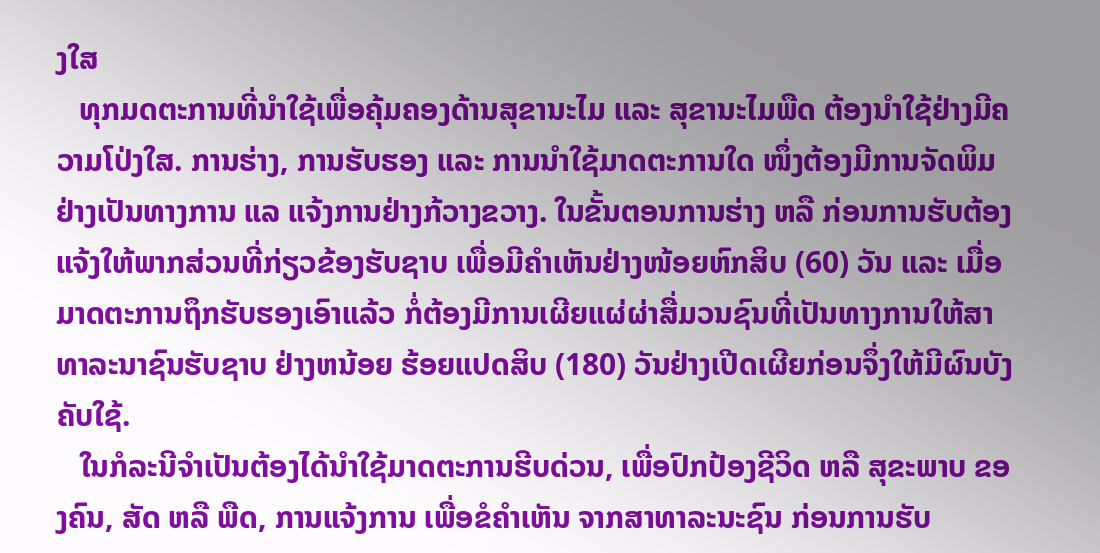ງໃສ
   ທຸກມດຕະການທີ່ນໍາໃຊ້ເພື່ອຄຸ້ມຄອງດ້ານສຸຂານະໄມ ແລະ ສຸຂານະໄມພືດ ຕ້ອງນໍາໃຊ້ຢ່າງມີຄວາມໂປ່ງໃສ. ການຮ່າງ, ການຮັບຮອງ ແລະ ການນໍາໃຊ້ມາດຕະການໃດ ໜຶ່ງຕ້ອງມີການຈັດພິມຢ່າງເປັນທາງການ ແລ ແຈ້ງການຢ່າງກ້ວາງຂວາງ. ໃນຂັ້ນຕອນການຮ່າງ ຫລື ກ່ອນການຮັບຕ້ອງແຈ້ງໃຫ້ພາກສ່ວນທີ່ກ່ຽວຂ້ອງຮັບຊາບ ເພື່ອມີຄໍາເຫັນຢ່າງໜ້ອຍຫົກສິບ (60) ວັນ ແລະ ເມື່ອມາດຕະການຖຶກຮັບຮອງເອົາແລ້ວ ກໍ່ຕ້ອງມີການເຜີຍແຜ່ຜ່າສື່ມວນຊົນທີ່ເປັນທາງການໃຫ້ສາທາລະນາຊົນຮັບຊາບ ຢ່າງຫນ້ອຍ ຮ້ອຍແປດສິບ (180) ວັນຢ່າງເປີດເຜີຍກ່ອນຈຶ່ງໃຫ້ມີຜົນບັງຄັບໃຊ້.
   ໃນກໍລະນີຈໍາເປັນຕ້ອງໄດ້ນໍາໃຊ້ມາດຕະການຮີບດ່ວນ, ເພື່ອປົກປ້ອງຊີວິດ ຫລື ສຸຂະພາບ ຂອງຄົນ, ສັດ ຫລື ພືດ, ການແຈ້ງການ ເພື່ອຂໍຄໍາເຫັນ ຈາກສາທາລະນະຊົນ ກ່ອນການຮັບ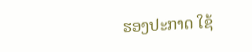ຮອງປະກາດ ໃຊ້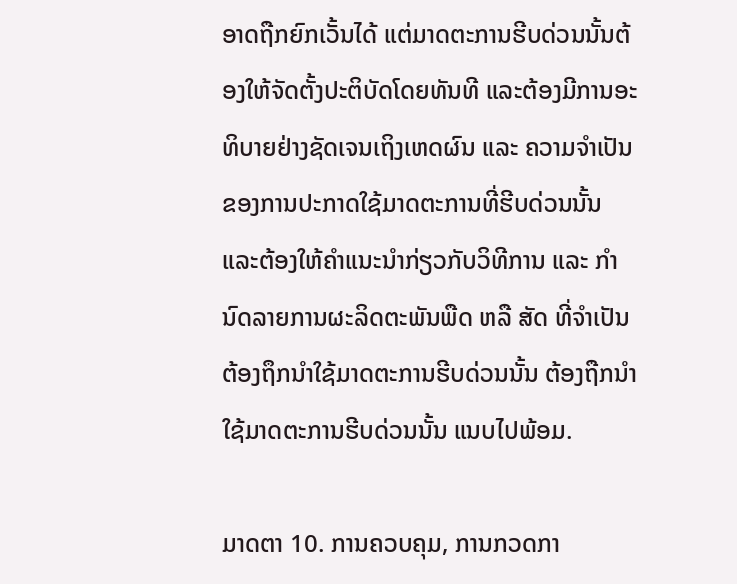ອາດຖືກຍົກເວັ້ນໄດ້ ແຕ່ມາດຕະການຮີບດ່ວນນັ້ນຕ້ອງໃຫ້ຈັດຕັ້ງປະຕິບັດໂດຍທັນທີ ແລະຕ້ອງມີການອະທິບາຍຢ່າງຊັດເຈນເຖິງເຫດຜົນ ແລະ ຄວາມຈໍາເປັນຂອງການປະກາດໃຊ້ມາດຕະການທີ່ຮີບດ່ວນນັ້ນ ແລະຕ້ອງໃຫ້ຄໍາແນະນໍາກ່ຽວກັບວິທີການ ແລະ ກໍານົດລາຍການຜະລິດຕະພັນພືດ ຫລື ສັດ ທີ່ຈໍາເປັນຕ້ອງຖຶກນໍາໃຊ້ມາດຕະການຮີບດ່ວນນັ້ນ ຕ້ອງຖືກນໍາໃຊ້ມາດຕະການຮີບດ່ວນນັ້ນ ແນບໄປພ້ອມ.

ມາດຕາ 10. ການຄວບຄຸມ, ການກວດກາ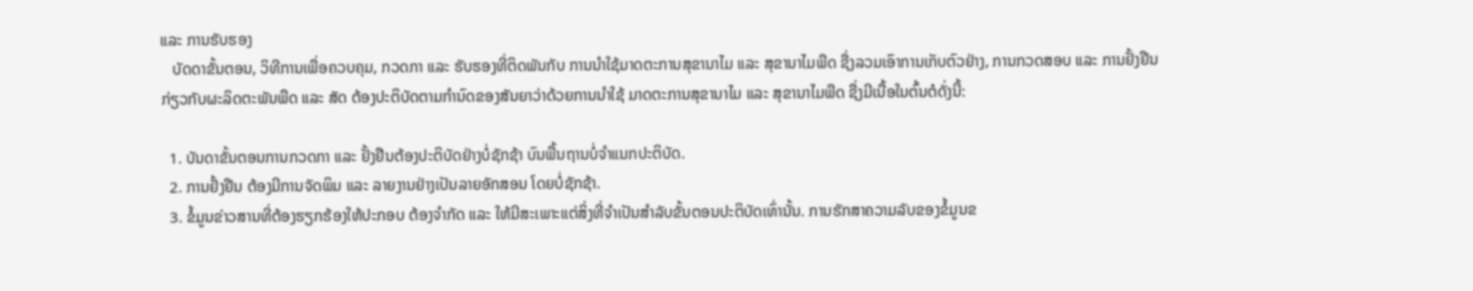ແລະ ການຮັບຮອງ
   ບັດດາຂັ້ນຕອນ, ວິທີການເພື່ອຄວບຄຸມ, ກວດກາ ແລະ ຮັບຮອງທີ່ຕິດພັນກັບ ການນໍາໃຊ້ມາດຕະການສຸຂານາໄມ ແລະ ສຸຂານາໄມພືດ ຊື່ງລວມເອົາການເກັບຕົວຢ່າງ, ການກວດສອບ ແລະ ການຢັ້ງຢືນກ່ຽວກັບຜະລິດຕະພັນພືດ ແລະ ສັດ ຕ້ອງປະຕິບັດຕາມກໍານົດຂອງສັນຍາວ່າດ້ວຍການນໍາໃຊ້ ມາດຕະການສຸຂານາໄມ ແລະ ສຸຂານາໄມພືດ ຊື່ງມີເນື້ອໃນຕົ້ນຕໍດັ່ງນີ້:

  1. ບັນດາຂັ້ນຕອນການກວດກາ ແລະ ຢັ້ງຢືນຕ້ອງປະຕິບັດຢ່າງບໍ່ຊັກຊ້າ ບົນພື້ນຖານບໍ່ຈໍາແນກປະຕິບັດ.
  2. ການຢັ້ງຢືນ ຕ້ອງມີການຈັດພິມ ແລະ ລາຍງານຢ່າງເປັນລາຍອັກສອນ ໂດຍບໍ່ຊັກຊ້າ.
  3. ຂໍ້ມູນຂ່າວສານທີ່ຕ້ອງຮຽກຮ້ອງໃຫ້ປະກອບ ຕ້ອງຈໍາກັດ ແລະ ໃຫ້ມີສະເພາະແຕ່ສິ່ງທີ່ຈໍາເປັນສໍາລັບຂັ້ນຕອນປະຕິບັດເທົ່ານັ້ນ. ການຮັກສາຄວາມລັບຂອງຂໍ້ມູນຂ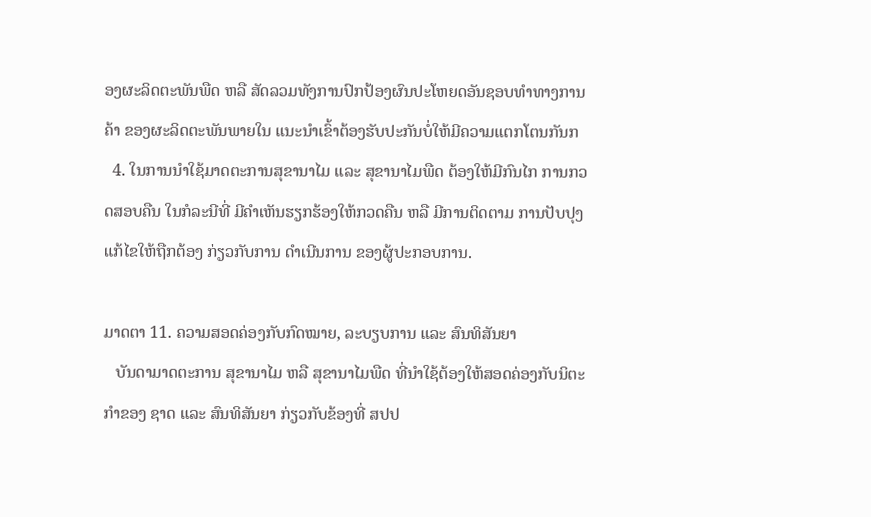ອງຜະລິດຕະພັນພືດ ຫລື ສັດລວມທັງການປົກປ້ອງຜົນປະໂຫຍດອັນຊອບທໍາທາງການຄ້າ ຂອງຜະລິດຕະພັນພາຍໃນ ແນະນໍາເຂົ້າຕ້ອງຮັບປະກັນບໍ່ໃຫ້ມີຄວາມແຕກໂຕນກັນກ
  4. ໃນການນໍາໃຊ້ມາດຕະການສຸຂານາໄມ ແລະ ສຸຂານາໄມພືດ ຕ້ອງໃຫ້ມີກົນໄກ ການກວດສອບຄືນ ໃນກໍລະນີທີ່ ມີຄໍາເຫັນຮຽກຮ້ອງໃຫ້ກວດຄືນ ຫລື ມີການຕິດຕາມ ການປັບປຸງ ແກ້ໄຂໃຫ້ຖືກຕ້ອງ ກ່ຽວກັບການ ດໍາເນີນການ ຂອງຜູ້ປະກອບການ.

ມາດຕາ 11. ຄວາມສອດຄ່ອງກັບກົດໝາຍ, ລະບຽບການ ແລະ ສົນທິສັນຍາ
   ບັນດາມາດຕະການ ສຸຂານາໄມ ຫລື ສຸຂານາໄມພືດ ທີ່ນໍາໃຊ້ຕ້ອງໃຫ້ສອດຄ່ອງກັບນິຕະກໍາຂອງ ຊາດ ແລະ ສົນທິສັນຍາ ກ່ຽວກັບຂ້ອງທີ່ ສປປ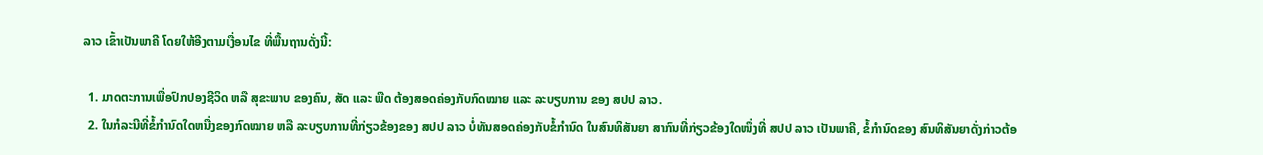ລາວ ເຂົ້າເປັນພາຄີ ໂດຍໃຫ້ອີງຕາມເງື່ອນໄຂ ທີ່ພື້ນຖານດັ່ງນີ້:

  1. ມາດຕະການເພື່ອປົກປອງຊີວິດ ຫລື ສຸຂະພາບ ຂອງຄົນ, ສັດ ແລະ ພືດ ຕ້ອງສອດຄ່ອງກັບກົດໝາຍ ແລະ ລະບຽບການ ຂອງ ສປປ ລາວ.
  2. ໃນກໍລະນີທີ່ຂໍ້ກໍານົດໃດຫນື່ງຂອງກົດໝາຍ ຫລື ລະບຽບການທີ່ກ່ຽວຂ້ອງຂອງ ສປປ ລາວ ບໍ່ທັນສອດຄ່ອງກັບຂໍ້ກໍານົດ ໃນສົນທິສັນຍາ ສາກົນທີ່ກ່ຽວຂ້ອງໃດໜຶ່ງທີ່ ສປປ ລາວ ເປັນພາຄີ, ຂໍ້ກໍານົດຂອງ ສົນທິສັນຍາດັ່ງກ່າວຕ້ອ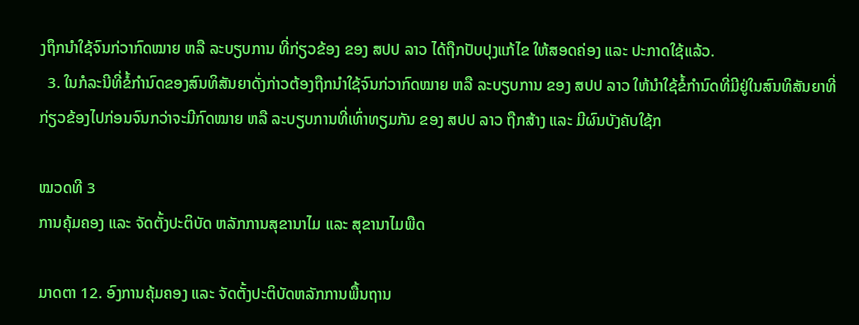ງຖຶກນໍາໃຊ້ຈົນກ່ວາກົດໝາຍ ຫລື ລະບຽບການ ທີ່ກ່ຽວຂ້ອງ ຂອງ ສປປ ລາວ ໄດ້ຖືກປັບປຸງແກ້ໄຂ ໃຫ້ສອດຄ່ອງ ແລະ ປະກາດໃຊ້ແລ້ວ.
  3. ໃນກໍລະນີທີ່ຂໍ້ກໍານົດຂອງສົນທິສັນຍາດັ່ງກ່າວຕ້ອງຖືກນໍາໃຊ້ຈົນກ່ວາກົດໝາຍ ຫລື ລະບຽບການ ຂອງ ສປປ ລາວ ໃຫ້ນໍາໃຊ້ຂໍ້ກໍານົດທີ່ມີຢູ່ໃນສົນທິສັນຍາທີ່ກ່ຽວຂ້ອງໄປກ່ອນຈົນກວ່າຈະມີກົດໝາຍ ຫລື ລະບຽບການທີ່ເທົ່າທຽມກັນ ຂອງ ສປປ ລາວ ຖືກສ້າງ ແລະ ມີຜົນບັງຄັບໃຊ້ກ

ໝວດທີ 3
ການຄຸ້ມຄອງ ແລະ ຈັດຕັ້ງປະຕິບັດ ຫລັກການສຸຂານາໄມ ແລະ ສຸຂານາໄມພືດ

ມາດຕາ 12. ອົງການຄຸ້ມຄອງ ແລະ ຈັດຕັ້ງປະຕິບັດຫລັກການພື້ນຖານ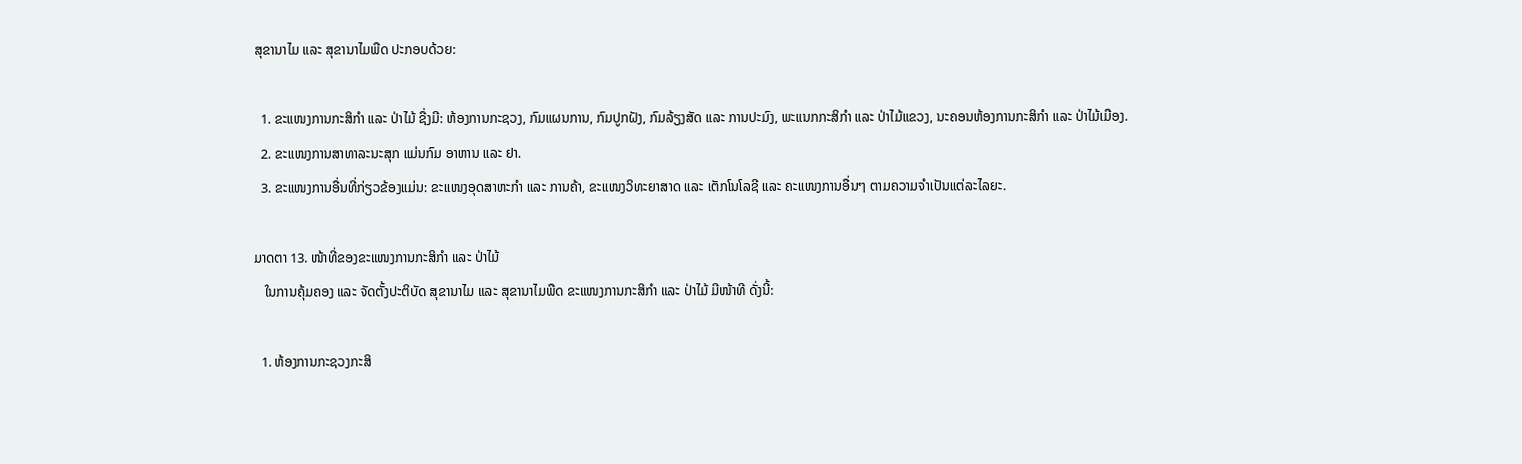ສຸຂານາໄມ ແລະ ສຸຂານາໄມພືດ ປະກອບດ້ວຍ:

  1. ຂະແໜງການກະສິກໍາ ແລະ ປ່າໄມ້ ຊື່ງມີ: ຫ້ອງການກະຊວງ, ກົມແຜນການ, ກົມປູກຝັງ, ກົມລ້ຽງສັດ ແລະ ການປະມົງ, ພະແນກກະສິກໍາ ແລະ ປ່າໄມ້ແຂວງ, ນະຄອນຫ້ອງການກະສິກໍາ ແລະ ປ່າໄມ້ເມືອງ.
  2. ຂະແໜງການສາທາລະນະສຸກ ແມ່ນກົມ ອາຫານ ແລະ ຢາ.
  3. ຂະແໜງການອື່ນທີ່ກ່ຽວຂ້ອງແມ່ນ: ຂະແໜງອຸດສາຫະກໍາ ແລະ ການຄ້າ, ຂະແໜງວິທະຍາສາດ ແລະ ເຕັກໂນໂລຊີ ແລະ ຄະແໜງການອື່ນໆ ຕາມຄວາມຈໍາເປັນແຕ່ລະໄລຍະ.

ມາດຕາ 13. ໜ້າທີ່ຂອງຂະແໜງການກະສິກໍາ ແລະ ປ່າໄມ້
   ໃນການຄຸ້ມຄອງ ແລະ ຈັດຕັ້ງປະຕິບັດ ສຸຂານາໄມ ແລະ ສຸຂານາໄມພືດ ຂະແໜງການກະສິກໍາ ແລະ ປ່າໄມ້ ມີໜ້າທີ ດັ່ງນີ້:

  1. ຫ້ອງການກະຊວງກະສິ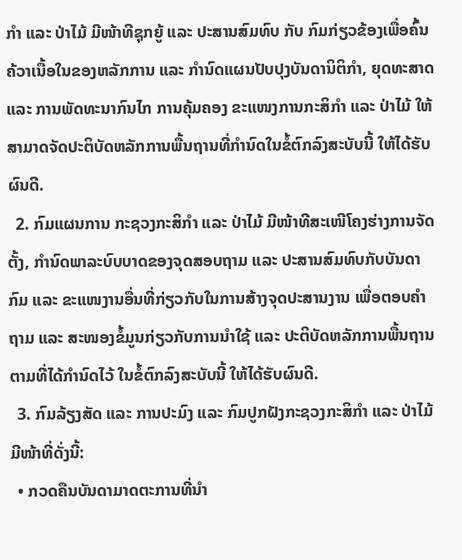ກໍາ ແລະ ປ່າໄມ້ ມີໜ້າທີຊຸກຍູ້ ແລະ ປະສານສົມທົບ ກັບ ກົມກ່ຽວຂ້ອງເພື່ອຄົ້ນຄ້ວາເນື້ອໃນຂອງຫລັກການ ແລະ ກໍານົດແຜນປັບປຸງບັນດານິຕິກໍາ, ຍຸດທະສາດ ແລະ ການພັດທະນາກົນໄກ ການຄຸ້ມຄອງ ຂະແໜງການກະສິກໍາ ແລະ ປ່າໄມ້ ໃຫ້ສາມາດຈັດປະຕິບັດຫລັກການພື້ນຖານທີ່ກໍານົດໃນຂໍ້ຕົກລົງສະບັບນີ້ ໃຫ້ໄດ້ຮັບຜົນດີ.
  2. ກົມແຜນການ ກະຊວງກະສິກໍາ ແລະ ປ່າໄມ້ ມີໜ້າທີສະເໜີໂຄງຮ່າງການຈັດຕັ້ງ, ກໍານົດພາລະບົບບາດຂອງຈຸດສອບຖາມ ແລະ ປະສານສົມທົບກັບບັນດາກົມ ແລະ ຂະແໜງານອື່ນທີ່ກ່ຽວກັບໃນການສ້າງຈຸດປະສານງານ ເພື່ອຕອບຄໍາຖາມ ແລະ ສະໜອງຂໍ້ມູນກ່ຽວກັບການນໍາໃຊ້ ແລະ ປະຕິບັດຫລັກການພື້ນຖານ ຕາມທີ່ໄດ້ກໍານົດໄວ້ ໃນຂໍ້ຕົກລົງສະບັບນີ້ ໃຫ້ໄດ້ຮັບຜົນດີ.
  3. ກົມລ້ຽງສັດ ແລະ ການປະມົງ ແລະ ກົມປູກຝັງກະຊວງກະສິກໍາ ແລະ ປ່າໄມ້ມີໜ້າທີ່ດັ່ງນີ້:
  • ກວດຄືນບັນດາມາດຕະການທີ່ນໍາ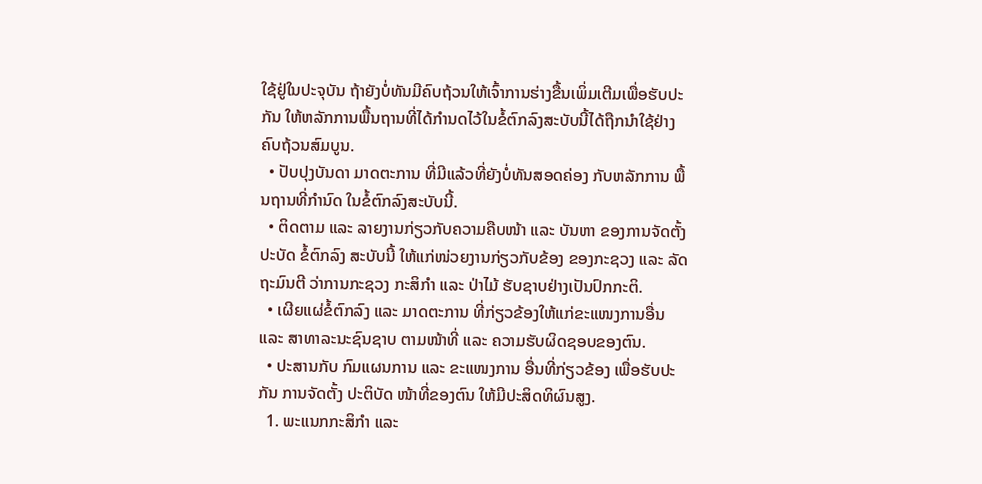ໃຊ້ຢູ່ໃນປະຈຸບັນ ຖ້າຍັງບໍ່ທັນມີຄົບຖ້ວນໃຫ້ເຈົ້າການຮ່າງຂື້ນເພິ່ມເຕີມເພື່ອຮັບປະກັນ ໃຫ້ຫລັກການພື້ນຖານທີ່ໄດ້ກໍານດໄວ້ໃນຂໍ້ຕົກລົງສະບັບນີ້ໄດ້ຖືກນໍາໃຊ້ຢ່າງຄົບຖ້ວນສົມບູນ.
  • ປັບປຸງບັນດາ ມາດຕະການ ທີ່ມີແລ້ວທີ່ຍັງບໍ່ທັນສອດຄ່ອງ ກັບຫລັກການ ພື້ນຖານທີ່ກໍານົດ ໃນຂໍ້ຕົກລົງສະບັບນີ້.
  • ຕິດຕາມ ແລະ ລາຍງານກ່ຽວກັບຄວາມຄືບໜ້າ ແລະ ບັນຫາ ຂອງການຈັດຕັ້ງປະບັດ ຂໍ້ຕົກລົງ ສະບັບນີ້ ໃຫ້ແກ່ໜ່ວຍງານກ່ຽວກັບຂ້ອງ ຂອງກະຊວງ ແລະ ລັດຖະມົນຕີ ວ່າການກະຊວງ ກະສິກໍາ ແລະ ປ່າໄມ້ ຮັບຊາບຢ່າງເປັນປົກກະຕິ.
  • ເຜີຍແຜ່ຂໍ້ຕົກລົງ ແລະ ມາດຕະການ ທີ່ກ່ຽວຂ້ອງໃຫ້ແກ່ຂະແໜງການອື່ນ ແລະ ສາທາລະນະຊົນຊາບ ຕາມໜ້າທີ່ ແລະ ຄວາມຮັບຜິດຊອບຂອງຕົນ.
  • ປະສານກັບ ກົມແຜນການ ແລະ ຂະແໜງການ ອື່ນທີ່ກ່ຽວຂ້ອງ ເພື່ອຮັບປະກັນ ການຈັດຕັ້ງ ປະຕິບັດ ໜ້າທີ່ຂອງຕົນ ໃຫ້ມີປະສິດທິຜົນສູງ.
  1. ພະແນກກະສິກໍາ ແລະ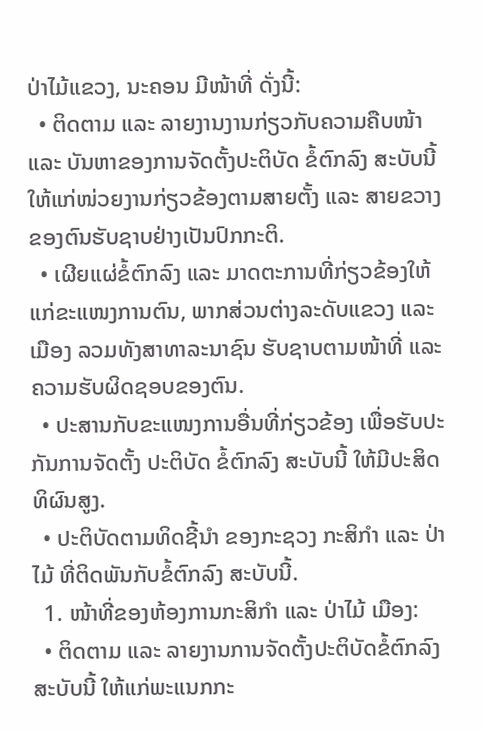ປ່າໄມ້ແຂວງ, ນະຄອນ ມີໜ້າທີ່ ດັ່ງນີ້:
  • ຕິດຕາມ ແລະ ລາຍງານງານກ່ຽວກັບຄວາມຄືບໜ້າ ແລະ ບັນຫາຂອງການຈັດຕັ້ງປະຕິບັດ ຂໍ້ຕົກລົງ ສະບັບນີ້ ໃຫ້ແກ່ໜ່ວຍງານກ່ຽວຂ້ອງຕາມສາຍຕັ້ງ ແລະ ສາຍຂວາງ ຂອງຕົນຮັບຊາບຢ່າງເປັນປົກກະຕິ.
  • ເຜີຍແຜ່ຂໍ້ຕົກລົງ ແລະ ມາດຕະການທີ່ກ່ຽວຂ້ອງໃຫ້ແກ່ຂະແໜງການຕົນ, ພາກສ່ວນຕ່າງລະດັບແຂວງ ແລະ ເມືອງ ລວມທັງສາທາລະນາຊົນ ຮັບຊາບຕາມໜ້າທີ່ ແລະ ຄວາມຮັບຜິດຊອບຂອງຕົນ.
  • ປະສານກັບຂະແໜງການອື່ນທີ່ກ່ຽວຂ້ອງ ເພື່ອຮັບປະກັນການຈັດຕັ້ງ ປະຕິບັດ ຂໍ້ຕົກລົງ ສະບັບນີ້ ໃຫ້ມີປະສິດທິຜົນສູງ.
  • ປະຕິບັດຕາມທິດຊີ້ນໍາ ຂອງກະຊວງ ກະສິກໍາ ແລະ ປ່າໄມ້ ທີ່ຕິດພັນກັບຂໍ້ຕົກລົງ ສະບັບນີ້.
  1. ໜ້າທີ່ຂອງຫ້ອງການກະສິກໍາ ແລະ ປ່າໄມ້ ເມືອງ:
  • ຕິດຕາມ ແລະ ລາຍງານການຈັດຕັ້ງປະຕິບັດຂໍ້ຕົກລົງສະບັບນີ້ ໃຫ້ແກ່ພະແນກກະ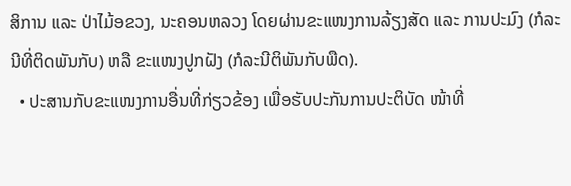ສິການ ແລະ ປ່າໄມ້ອຂວງ, ນະຄອນຫລວງ ໂດຍຜ່ານຂະແໜງການລ້ຽງສັດ ແລະ ການປະມົງ (ກໍລະນີທີ່ຕິດພັນກັບ) ຫລື ຂະແໜງປູກຝັງ (ກໍລະນີຕິພັນກັບພືດ).
  • ປະສານກັບຂະແໜງການອື່ນທີ່ກ່ຽວຂ້ອງ ເພື່ອຮັບປະກັນການປະຕິບັດ ໜ້າທີ່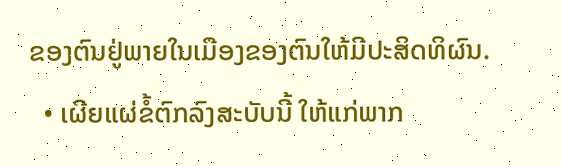ຂອງຕົນຢູ່ພາຍໃນເມືອງຂອງຕົນໃຫ້ມີປະສິດທິຜົນ.
  • ເຜີຍແຜ່ຂໍ້ຕົກລົງສະບັບນີ້ ໃຫ້ແກ່ພາກ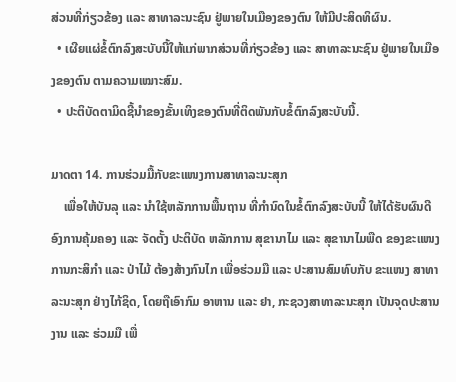ສ່ວນທີ່ກ່ຽວຂ້ອງ ແລະ ສາທາລະນະຊົນ ຢູ່ພາຍໃນເມືອງຂອງຕົນ ໃຫ້ມີປະສິດທິຜົນ.
  • ເຜີຍແຜ່ຂໍ້ຕົກລົງສະບັບນີ້ໃຫ້ແກ່ພາກສ່ວນທີ່ກ່ຽວຂ້ອງ ແລະ ສາທາລະນະຊົນ ຢູ່ພາຍໃນເມືອງຂອງຕົນ ຕາມຄວາມເໝາະສົມ.
  • ປະຕິບັດຕາມິດຊີ້ນໍາຂອງຂັ້ນເທິງຂອງຕົນທີ່ຕິດພັນກັບຂໍ້ຕົກລົງສະບັບນີ້.

ມາດຕາ 14. ການຮ່ວມມື້ກັບຂະແໜງການສາທາລະນະສຸກ
    ເພື່ອໃຫ້ບັນລຸ ແລະ ນໍາໃຊ້ຫລັກການພື້ນຖານ ທີ່ກໍານົດໃນຂໍ້ຕົກລົງສະບັບນີ້ ໃຫ້ໄດ້ຮັບຜົນດີ ອົງການຄຸ້ມຄອງ ແລະ ຈັດຕັ້ງ ປະຕິບັດ ຫລັກການ ສຸຂານາໄມ ແລະ ສຸຂານາໄມພືດ ຂອງຂະແໜງການກະສິກໍາ ແລະ ປ່າໄມ້ ຕ້ອງສ້າງກົນໄກ ເພື່ອຮ່ວມມື ແລະ ປະສານສົມທົບກັບ ຂະແໜງ ສາທາລະນະສຸກ ຢ່າງໄກ້ຊິດ, ໂດຍຖືເອົາກົມ ອາຫານ ແລະ ຢາ, ກະຊວງສາທາລະນະສຸກ ເປັນຈຸດປະສານງານ ແລະ ຮ່ວມມື ເພື່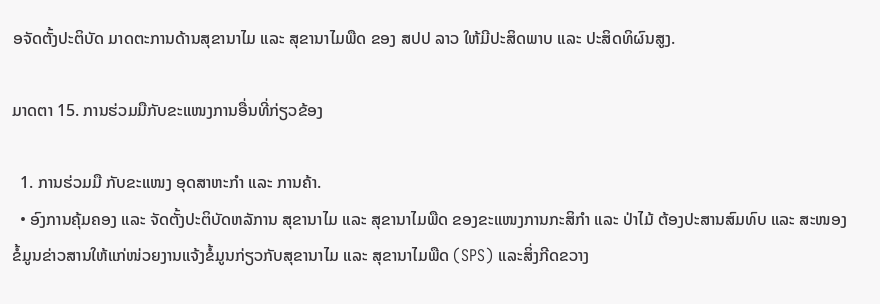ອຈັດຕັ້ງປະຕິບັດ ມາດຕະການດ້ານສຸຂານາໄມ ແລະ ສຸຂານາໄມພືດ ຂອງ ສປປ ລາວ ໃຫ້ມີປະສິດພາບ ແລະ ປະສິດທິຜົນສູງ.

ມາດຕາ 15. ການຮ່ວມມືກັບຂະແໜງການອື່ນທີ່ກ່ຽວຂ້ອງ

  1. ການຮ່ວມມື ກັບຂະແໜງ ອຸດສາຫະກໍາ ແລະ ການຄ້າ.
  • ອົງການຄຸ້ມຄອງ ແລະ ຈັດຕັ້ງປະຕິບັດຫລັການ ສຸຂານາໄມ ແລະ ສຸຂານາໄມພືດ ຂອງຂະແໜງການກະສິກໍາ ແລະ ປ່າໄມ້ ຕ້ອງປະສານສົມທົບ ແລະ ສະໜອງຂໍ້ມູນຂ່າວສານໃຫ້ແກ່ໜ່ວຍງານແຈ້ງຂໍ້ມູນກ່ຽວກັບສຸຂານາໄມ ແລະ ສຸຂານາໄມພືດ (SPS) ແລະສິ່ງກີດຂວາງ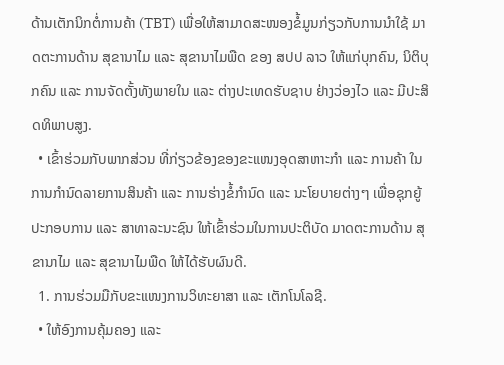ດ້ານເຕັກນິກຕໍ່ການຄ້າ (TBT) ເພື່ອໃຫ້ສາມາດສະໜອງຂໍ້ມູນກ່ຽວກັບການນໍາໃຊ້ ມາດຕະການດ້ານ ສຸຂານາໄມ ແລະ ສຸຂານາໄມພືດ ຂອງ ສປປ ລາວ ໃຫ້ແກ່ບຸກຄົນ, ນິຕິບຸກຄົນ ແລະ ການຈັດຕັ້ງທັງພາຍໃນ ແລະ ຕ່າງປະເທດຮັບຊາບ ຢ່າງວ່ອງໄວ ແລະ ມີປະສິດທິພາບສູງ.
  • ເຂົ້າຮ່ວມກັບພາກສ່ວນ ທີ່ກ່ຽວຂ້ອງຂອງຂະແໜງອຸດສາຫາະກໍາ ແລະ ການຄ້າ ໃນການກໍານົດລາຍການສິນຄ້າ ແລະ ການຮ່າງຂໍ້ກໍານົດ ແລະ ນະໂຍບາຍຕ່າງໆ ເພື່ອຊຸກຍູ້ປະກອບການ ແລະ ສາທາລະນະຊົນ ໃຫ້ເຂົ້າຮ່ວມໃນການປະຕິບັດ ມາດຕະການດ້ານ ສຸຂານາໄມ ແລະ ສຸຂານາໄມພືດ ໃຫ້ໄດ້ຮັບຜົນດີ.
  1. ການຮ່ວມມືກັບຂະແໜງການວິທະຍາສາ ແລະ ເຕັກໂນໂລຊີ.
  • ໃຫ້ອົງການຄຸ້ມຄອງ ແລະ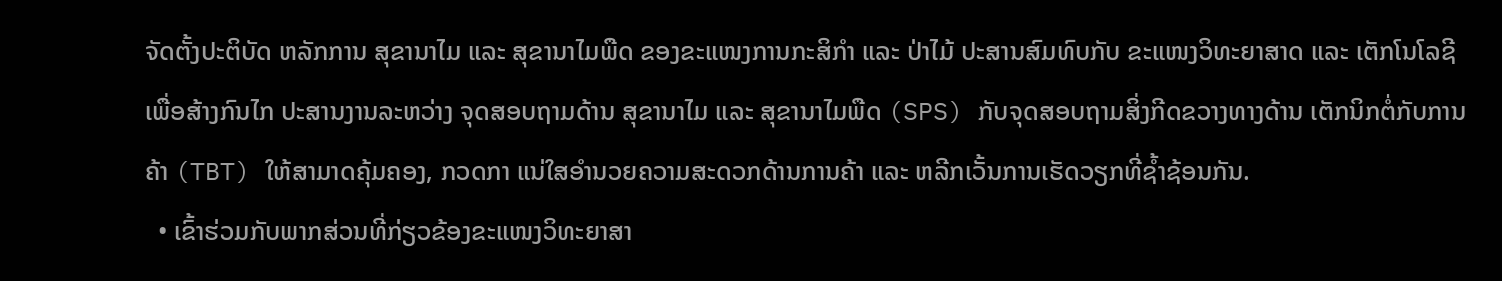ຈັດຕັ້ງປະຕິບັດ ຫລັກການ ສຸຂານາໄມ ແລະ ສຸຂານາໄມພືດ ຂອງຂະແໜງການກະສິກໍາ ແລະ ປ່າໄມ້ ປະສານສົມທົບກັບ ຂະແໜງວິທະຍາສາດ ແລະ ເຕັກໂນໂລຊີ ເພື່ອສ້າງກົນໄກ ປະສານງານລະຫວ່າງ ຈຸດສອບຖາມດ້ານ ສຸຂານາໄມ ແລະ ສຸຂານາໄມພືດ (SPS) ກັບຈຸດສອບຖາມສິ່ງກີດຂວາງທາງດ້ານ ເຕັກນິກຕໍ່ກັບການຄ້າ (TBT) ໃຫ້ສາມາດຄຸ້ມຄອງ, ກວດກາ ແນ່ໃສອໍານວຍຄວາມສະດວກດ້ານການຄ້າ ແລະ ຫລີກເວັ້ນການເຮັດວຽກທີ່ຊ້ຳຊ້ອນກັນ.
  • ເຂົ້າຮ່ວມກັບພາກສ່ວນທີ່ກ່ຽວຂ້ອງຂະແໜງວິທະຍາສາ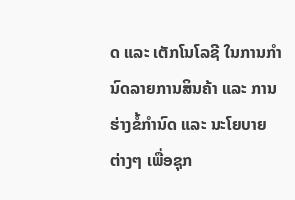ດ ແລະ ເຕັກໂນໂລຊີ ໃນການກໍານົດລາຍການສິນຄ້າ ແລະ ການຮ່າງຂໍ້ກໍານົດ ແລະ ນະໂຍບາຍຕ່າງໆ ເພື່ອຊຸກ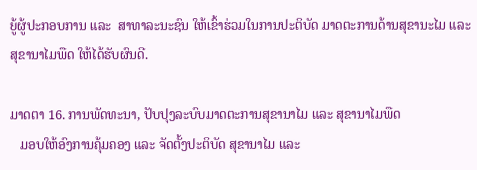ຍູ້ຜູ້ປະກອບການ ແລະ  ສາທາລະນະຊົນ ໃຫ້ເຂົ້າຮ່ວມໃນການປະຕິບັດ ມາດຕະການດ້ານສຸຂານະໄມ ແລະ ສຸຂານາໄມພືດ ໃຫ້ໄດ້ຮັບຜົນດີ.

ມາດຕາ 16. ການພັດທະນາ, ປັບປຸງລະບົບມາດຕະການສຸຂານາໄມ ແລະ ສຸຂານາໄມພືດ
   ມອບໃຫ້ອົງການຄຸ້ມຄອງ ແລະ ຈັດຕັ້ງປະຕິບັດ ສຸຂານາໄມ ແລະ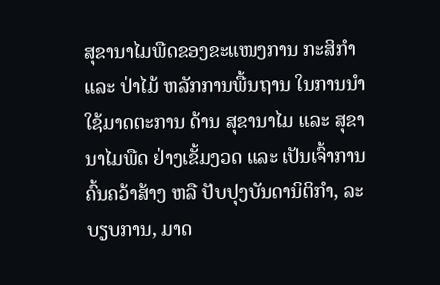ສຸຂານາໄມພືດຂອງຂະແໜງການ ກະສິກໍາ ແລະ ປ່າໄມ້ ຫລັກການພື້ນຖານ ໃນການນໍາໃຊ້ມາດຕະການ ດ້ານ ສຸຂານາໄມ ແລະ ສຸຂານາໄມພືດ ຢ່າງເຂັ້ມງວດ ແລະ ເປັນເຈົ້າການຄົ້ນຄວ້າສ້າງ ຫລື ປັບປຸງບັນດານິຕິກໍາ, ລະບຽບການ, ມາດ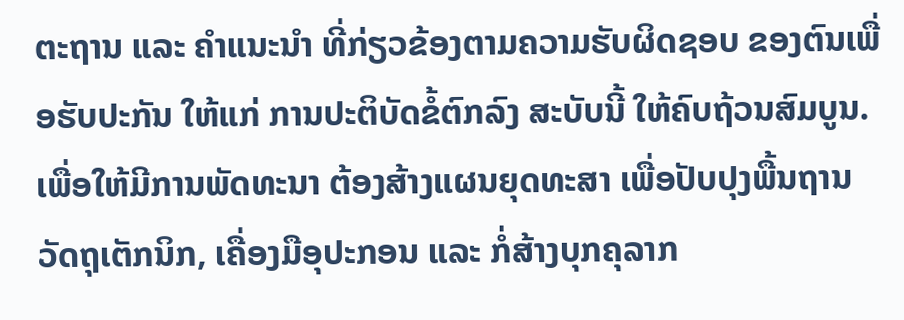ຕະຖານ ແລະ ຄໍາແນະນໍາ ທີ່ກ່ຽວຂ້ອງຕາມຄວາມຮັບຜິດຊອບ ຂອງຕົນເພື່ອຮັບປະກັນ ໃຫ້ແກ່ ການປະຕິບັດຂໍ້ຕົກລົງ ສະບັບນີ້ ໃຫ້ຄົບຖ້ວນສົມບູນ. ເພື່ອໃຫ້ມີການພັດທະນາ ຕ້ອງສ້າງແຜນຍຸດທະສາ ເພື່ອປັບປຸງພື້ນຖານວັດຖຸເຕັກນິກ, ເຄື່ອງມືອຸປະກອນ ແລະ ກໍ່ສ້າງບຸກຄຸລາກ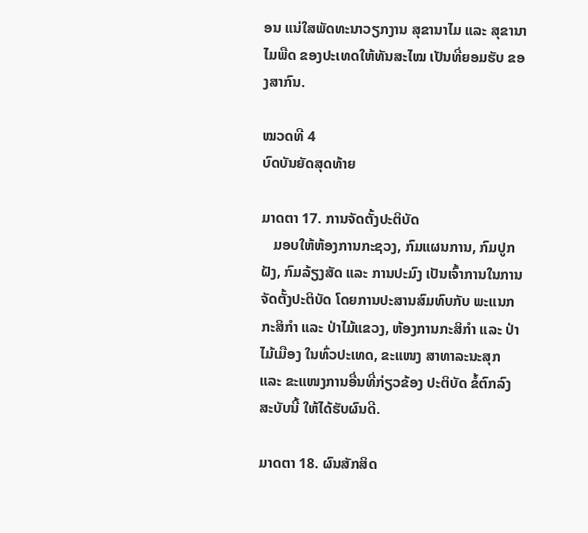ອນ ແນ່ໃສພັດທະນາວຽກງານ ສຸຂານາໄມ ແລະ ສຸຂານາໄມພືດ ຂອງປະເທດໃຫ້ທັນສະໄໝ ເປັນທີ່ຍອມຮັບ ຂອງສາກົນ.

ໝວດທີ 4
ບົດບັນຍັດສຸດທ້າຍ

ມາດຕາ 17. ການຈັດຕັ້ງປະຕິບັດ
   ມອບໃຫ້ຫ້ອງການກະຊວງ, ກົມແຜນການ, ກົມປູກຝັງ, ກົມລ້ຽງສັດ ແລະ ການປະມົງ ເປັນເຈົ້າການໃນການຈັດຕັ້ງປະຕິບັດ ໂດຍການປະສານສົມທົບກັບ ພະແນກກະສິກໍາ ແລະ ປ່າໄມ້ແຂວງ, ຫ້ອງການກະສິກໍາ ແລະ ປ່າໄມ້ເມືອງ ໃນທົ່ວປະເທດ, ຂະແໜງ ສາທາລະນະສຸກ ແລະ ຂະແໜງການອື່ນທີ່ກ່ຽວຂ້ອງ ປະຕິບັດ ຂໍ້ຕົກລົງສະບັບນີ້ ໃຫ້ໄດ້ຮັບຜົນດີ.

ມາດຕາ 18. ຜົນສັກສິດ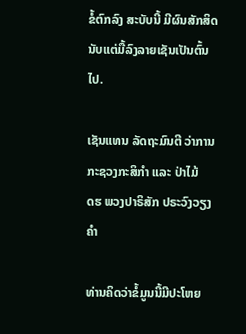ຂໍ້ຕົກລົງ ສະບັບນີ້ ມີຜົນສັກສິດ ນັບແຕ່ມື້ລົງລາຍເຊັນເປັນຕົ້ນໄປ.

ເຊັນແທນ ລັດຖະມົນຕີ ວ່າການກະຊວງກະສິກໍາ ແລະ ປ່າໄມ້
ດຮ ພວງປາຣິສັກ ປຣະວົງວຽງຄໍາ

ທ່ານຄິດວ່າຂໍ້ມູນນີ້ມີປະໂຫຍ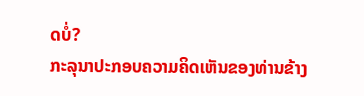ດບໍ່?
ກະລຸນາປະກອບຄວາມຄິດເຫັນຂອງທ່ານຂ້າງ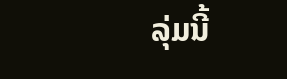ລຸ່ມນີ້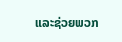ແລະຊ່ວຍພວກ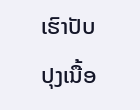ເຮົາປັບປຸງເນື້ອ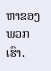ຫາຂອງພວກເຮົາ.